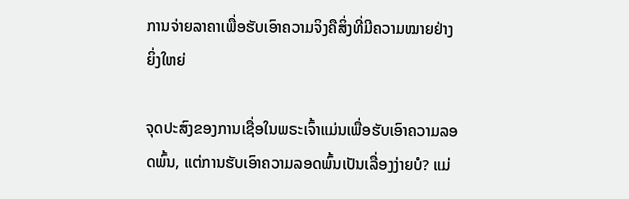ການຈ່າຍລາຄາເພື່ອຮັບເອົາຄວາມຈິງຄືສິ່ງທີ່ມີຄວາມໝາຍຢ່າງຍິ່ງໃຫຍ່

ຈຸດປະສົງຂອງການເຊື່ອໃນພຣະເຈົ້າແມ່ນເພື່ອຮັບເອົາຄວາມລອດພົ້ນ, ແຕ່ການຮັບເອົາຄວາມລອດພົ້ນເປັນເລື່ອງງ່າຍບໍ? ແມ່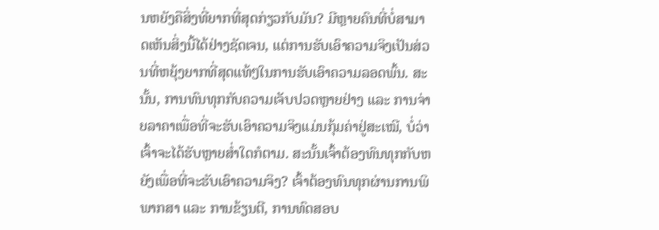ນຫຍັງຄືສິ່ງທີ່ຍາກທີ່ສຸດກ່ຽວກັບມັນ? ມີຫຼາຍຄົນທີ່ບໍ່ສາມາດເຫັນສິ່ງນີ້ໄດ້ຢ່າງຊັດເຈນ, ແຕ່ການຮັບເອົາຄວາມຈິງເປັນສ່ວນທີ່ຫຍຸ້ງຍາກທີ່ສຸດແທ້ໆໃນການຮັບເອົາຄວາມລອດພົ້ນ. ສະນັ້ນ, ການທົນທຸກກັບຄວາມເຈັບປວດຫຼາຍຢ່າງ ແລະ ການຈ່າຍລາຄາເພື່ອທີ່ຈະຮັບເອົາຄວາມຈິງແມ່ນກຸ້ມຄ່າຢູ່ສະເໝີ, ບໍ່ວ່າເຈົ້າຈະໄດ້ຮັບຫຼາຍສໍ່າໃດກໍຕາມ. ສະນັ້ນເຈົ້າຕ້ອງທົນທຸກກັບຫຍັງເພື່ອທີ່ຈະຮັບເອົາຄວາມຈິງ? ເຈົ້າຕ້ອງທົນທຸກຜ່ານການພິພາກສາ ແລະ ການຂ້ຽນຕີ, ການທົດສອບ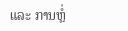ແລະ ການຫຼໍ່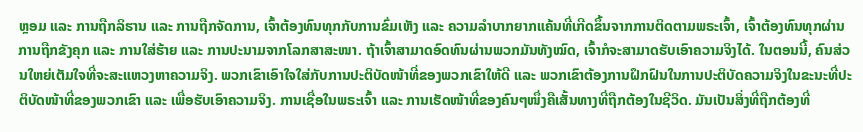ຫຼອມ ແລະ ການຖືກລິຮານ ແລະ ການຖືກຈັດການ, ເຈົ້າຕ້ອງທົນທຸກກັບການຂົ່ມເຫັງ ແລະ ຄວາມລຳບາກຍາກແຄ້ນທີ່ເກີດຂຶ້ນຈາກການຕິດຕາມພຣະເຈົ້າ, ເຈົ້າຕ້ອງທົນທຸກຜ່ານການຖືກຂັງຄຸກ ແລະ ການໃສ່ຮ້າຍ ແລະ ການປະນາມຈາກໂລກສາສະໜາ. ຖ້າເຈົ້າສາມາດອົດທົນຜ່ານພວກມັນທັງໝົດ, ເຈົ້າກໍຈະສາມາດຮັບເອົາຄວາມຈິງໄດ້. ໃນຕອນນີ້, ຄົນສ່ວນໃຫຍ່ເຕັມໃຈທີ່ຈະສະແຫວງຫາຄວາມຈິງ. ພວກເຂົາເອົາໃຈໃສ່ກັບການປະຕິບັດໜ້າທີ່ຂອງພວກເຂົາໃຫ້ດີ ແລະ ພວກເຂົາຕ້ອງການຝຶກຝົນໃນການປະຕິບັດຄວາມຈິງໃນຂະນະທີ່ປະຕິບັດໜ້າທີ່ຂອງພວກເຂົາ ແລະ ເພື່ອຮັບເອົາຄວາມຈິງ. ການເຊື່ອໃນພຣະເຈົ້າ ແລະ ການເຮັດໜ້າທີ່ຂອງຄົນໆໜຶ່ງຄືເສັ້ນທາງທີ່ຖືກຕ້ອງໃນຊີວິດ. ມັນເປັນສິ່ງທີ່ຖືກຕ້ອງທີ່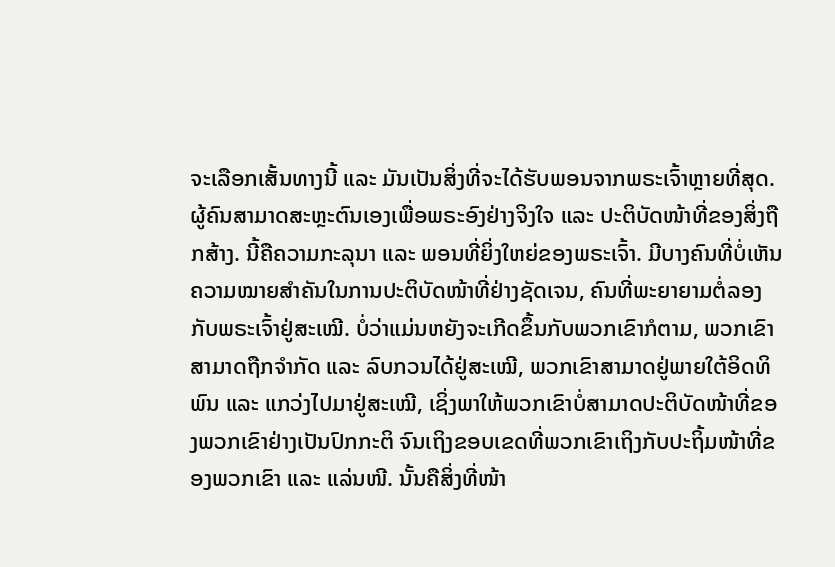ຈະເລືອກເສັ້ນທາງນີ້ ແລະ ມັນເປັນສິ່ງທີ່ຈະໄດ້ຮັບພອນຈາກພຣະເຈົ້າຫຼາຍທີ່ສຸດ. ຜູ້ຄົນສາມາດສະຫຼະຕົນເອງເພື່ອພຣະອົງຢ່າງຈິງໃຈ ແລະ ປະຕິບັດໜ້າທີ່ຂອງສິ່ງຖືກສ້າງ. ນີ້ຄືຄວາມກະລຸນາ ແລະ ພອນທີ່ຍິ່ງໃຫຍ່ຂອງພຣະເຈົ້າ. ມີບາງຄົນທີ່ບໍ່ເຫັນຄວາມໝາຍສຳຄັນໃນການປະຕິບັດໜ້າທີ່ຢ່າງຊັດເຈນ, ຄົນທີ່ພະຍາຍາມຕໍ່ລອງກັບພຣະເຈົ້າຢູ່ສະເໝີ. ບໍ່ວ່າແມ່ນຫຍັງຈະເກີດຂຶ້ນກັບພວກເຂົາກໍຕາມ, ພວກເຂົາສາມາດຖືກຈຳກັດ ແລະ ລົບກວນໄດ້ຢູ່ສະເໝີ, ພວກເຂົາສາມາດຢູ່ພາຍໃຕ້ອິດທິພົນ ແລະ ແກວ່ງໄປມາຢູ່ສະເໝີ, ເຊິ່ງພາໃຫ້ພວກເຂົາບໍ່ສາມາດປະຕິບັດໜ້າທີ່ຂອງພວກເຂົາຢ່າງເປັນປົກກະຕິ ຈົນເຖິງຂອບເຂດທີ່ພວກເຂົາເຖິງກັບປະຖິ້ມໜ້າທີ່ຂອງພວກເຂົາ ແລະ ແລ່ນໜີ. ນັ້ນຄືສິ່ງທີ່ໜ້າ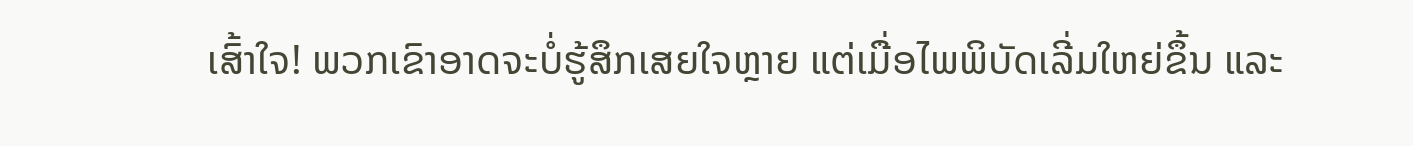ເສົ້າໃຈ! ພວກເຂົາອາດຈະບໍ່ຮູ້ສຶກເສຍໃຈຫຼາຍ ແຕ່ເມື່ອໄພພິບັດເລີ່ມໃຫຍ່ຂຶ້ນ ແລະ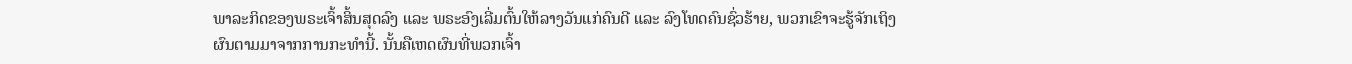ພາລະກິດຂອງພຣະເຈົ້າສິ້ນສຸດລົງ ແລະ ພຣະອົງເລີ່ມຕົ້ນໃຫ້ລາງວັນແກ່ຄົນດີ ແລະ ລົງໂທດຄົນຊົ່ວຮ້າຍ, ພວກເຂົາຈະຮູ້ຈັກເຖິງຜົນຕາມມາຈາກການກະທຳນີ້. ນັ້ນຄືເຫດຜົນທີ່ພວກເຈົ້າ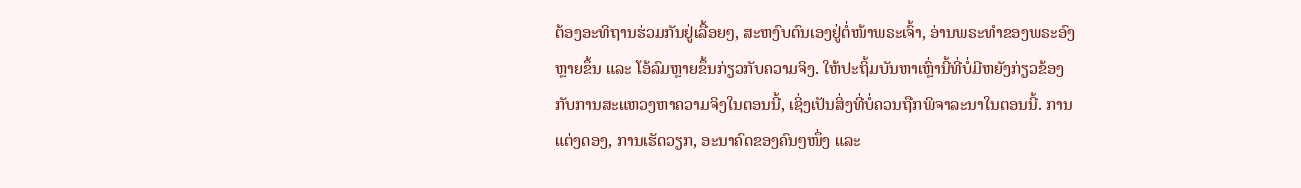ຕ້ອງອະທິຖານຮ່ວມກັນຢູ່ເລື້ອຍໆ, ສະຫງົບຕົນເອງຢູ່ຕໍ່ໜ້າພຣະເຈົ້າ, ອ່ານພຣະທຳຂອງພຣະອົງຫຼາຍຂຶ້ນ ແລະ ໂອ້ລົມຫຼາຍຂຶ້ນກ່ຽວກັບຄວາມຈິງ. ໃຫ້ປະຖິ້ມບັນຫາເຫຼົ່ານີ້ທີ່ບໍ່ມີຫຍັງກ່ຽວຂ້ອງກັບການສະແຫວງຫາຄວາມຈິງໃນຕອນນີ້, ເຊິ່ງເປັນສິ່ງທີ່ບໍ່ຄວນຖືກພິຈາລະນາໃນຕອນນີ້. ການແຕ່ງດອງ, ການເຮັດວຽກ, ອະນາຄົດຂອງຄົນໆໜຶ່ງ ແລະ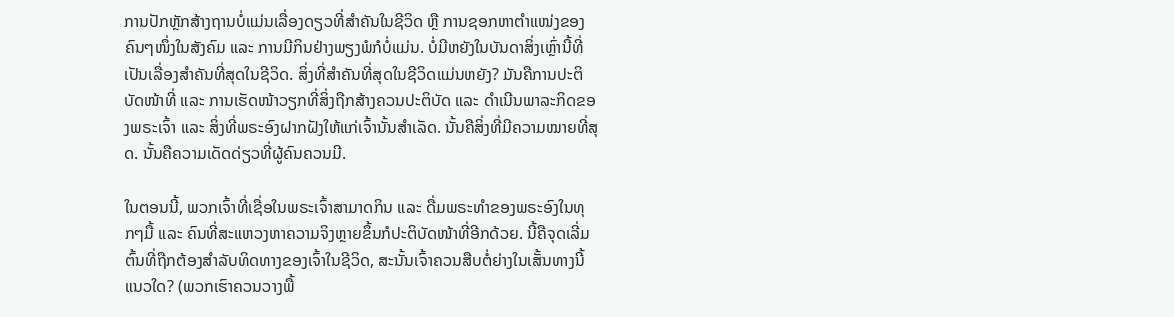ການປັກຫຼັກສ້າງຖານບໍ່ແມ່ນເລື່ອງດຽວທີ່ສຳຄັນໃນຊີວິດ ຫຼື ການຊອກຫາຕຳແໜ່ງຂອງຄົນໆໜຶ່ງໃນສັງຄົມ ແລະ ການມີກິນຢ່າງພຽງພໍກໍບໍ່ແມ່ນ. ບໍ່ມີຫຍັງໃນບັນດາສິ່ງເຫຼົ່ານີ້ທີ່ເປັນເລື່ອງສຳຄັນທີ່ສຸດໃນຊີວິດ. ສິ່ງທີ່ສຳຄັນທີ່ສຸດໃນຊີວິດແມ່ນຫຍັງ? ມັນຄືການປະຕິບັດໜ້າທີ່ ແລະ ການເຮັດໜ້າວຽກທີ່ສິ່ງຖືກສ້າງຄວນປະຕິບັດ ແລະ ດຳເນີນພາລະກິດຂອງພຣະເຈົ້າ ແລະ ສິ່ງທີ່ພຣະອົງຝາກຝັງໃຫ້ແກ່ເຈົ້ານັ້ນສຳເລັດ. ນັ້ນຄືສິ່ງທີ່ມີຄວາມໝາຍທີ່ສຸດ. ນັ້ນຄືຄວາມເດັດດ່ຽວທີ່ຜູ້ຄົນຄວນມີ.

ໃນຕອນນີ້, ພວກເຈົ້າທີ່ເຊື່ອໃນພຣະເຈົ້າສາມາດກິນ ແລະ ດື່ມພຣະທຳຂອງພຣະອົງໃນທຸກໆມື້ ແລະ ຄົນທີ່ສະແຫວງຫາຄວາມຈິງຫຼາຍຂຶ້ນກໍປະຕິບັດໜ້າທີ່ອີກດ້ວຍ. ນີ້ຄືຈຸດເລີ່ມຕົ້ນທີ່ຖືກຕ້ອງສຳລັບທິດທາງຂອງເຈົ້າໃນຊີວິດ, ສະນັ້ນເຈົ້າຄວນສືບຕໍ່ຍ່າງໃນເສັ້ນທາງນີ້ແນວໃດ? (ພວກເຮົາຄວນວາງພື້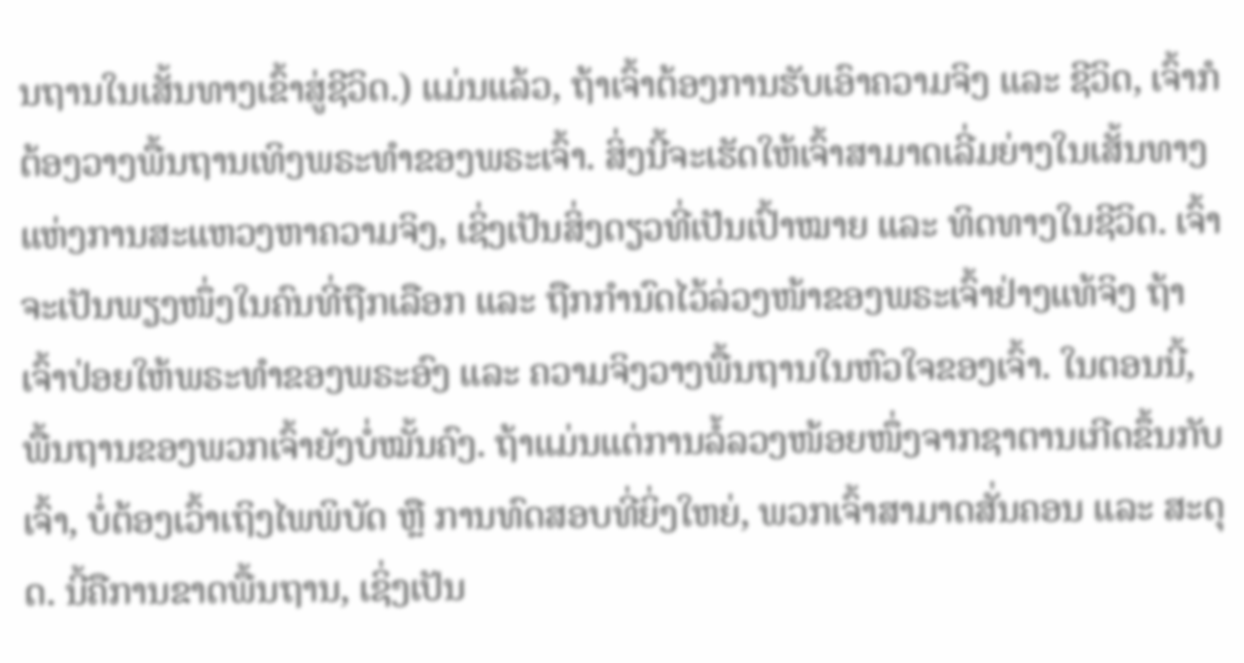ນຖານໃນເສັ້ນທາງເຂົ້າສູ່ຊີວິດ.) ແມ່ນແລ້ວ, ຖ້າເຈົ້າຕ້ອງການຮັບເອົາຄວາມຈິງ ແລະ ຊີວິດ, ເຈົ້າກໍຕ້ອງວາງພື້ນຖານເທິງພຣະທຳຂອງພຣະເຈົ້າ. ສິ່ງນີ້ຈະເຮັດໃຫ້ເຈົ້າສາມາດເລີ່ມຍ່າງໃນເສັ້ນທາງແຫ່ງການສະແຫວງຫາຄວາມຈິງ, ເຊິ່ງເປັນສິ່ງດຽວທີ່ເປັນເປົ້າໝາຍ ແລະ ທິດທາງໃນຊີວິດ. ເຈົ້າຈະເປັນພຽງໜຶ່ງໃນຄົນທີ່ຖືກເລືອກ ແລະ ຖືກກຳນົດໄວ້ລ່ວງໜ້າຂອງພຣະເຈົ້າຢ່າງແທ້ຈິງ ຖ້າເຈົ້າປ່ອຍໃຫ້ພຣະທຳຂອງພຣະອົງ ແລະ ຄວາມຈິງວາງພື້ນຖານໃນຫົວໃຈຂອງເຈົ້າ. ໃນຕອນນີ້, ພື້ນຖານຂອງພວກເຈົ້າຍັງບໍ່ໝັ້ນຄົງ. ຖ້າແມ່ນແຕ່ການລໍ້ລວງໜ້ອຍໜຶ່ງຈາກຊາຕານເກີດຂຶ້ນກັບເຈົ້າ, ບໍ່ຕ້ອງເວົ້າເຖິງໄພພິບັດ ຫຼື ການທົດສອບທີ່ຍິ່ງໃຫຍ່, ພວກເຈົ້າສາມາດສັ່ນຄອນ ແລະ ສະດຸດ. ນີ້ຄືການຂາດພື້ນຖານ, ເຊິ່ງເປັນ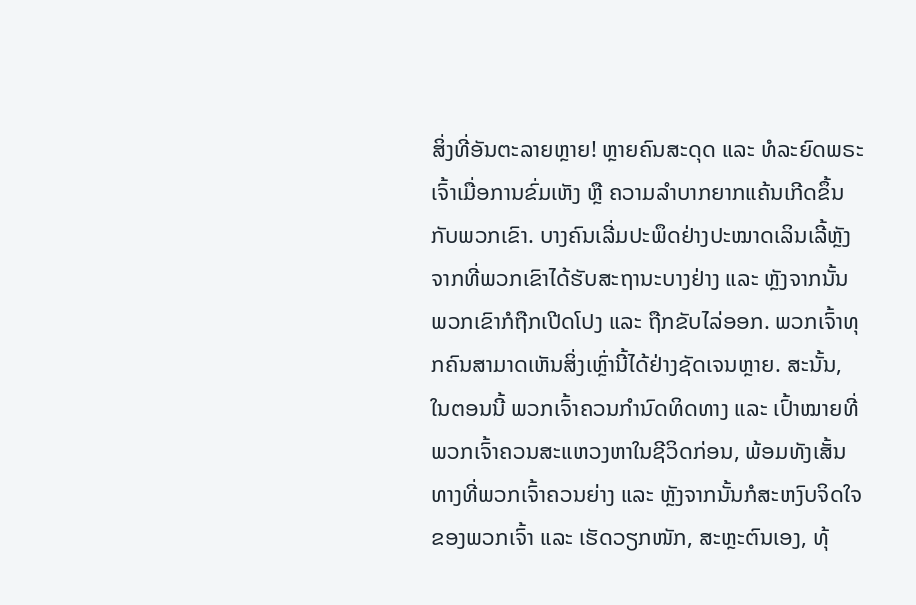ສິ່ງທີ່ອັນຕະລາຍຫຼາຍ! ຫຼາຍຄົນສະດຸດ ແລະ ທໍລະຍົດພຣະເຈົ້າເມື່ອການຂົ່ມເຫັງ ຫຼື ຄວາມລຳບາກຍາກແຄ້ນເກີດຂຶ້ນກັບພວກເຂົາ. ບາງຄົນເລີ່ມປະພຶດຢ່າງປະໝາດເລິນເລີ້ຫຼັງຈາກທີ່ພວກເຂົາໄດ້ຮັບສະຖານະບາງຢ່າງ ແລະ ຫຼັງຈາກນັ້ນ ພວກເຂົາກໍຖືກເປີດໂປງ ແລະ ຖືກຂັບໄລ່ອອກ. ພວກເຈົ້າທຸກຄົນສາມາດເຫັນສິ່ງເຫຼົ່ານີ້ໄດ້ຢ່າງຊັດເຈນຫຼາຍ. ສະນັ້ນ, ໃນຕອນນີ້ ພວກເຈົ້າຄວນກຳນົດທິດທາງ ແລະ ເປົ້າໝາຍທີ່ພວກເຈົ້າຄວນສະແຫວງຫາໃນຊີວິດກ່ອນ, ພ້ອມທັງເສັ້ນທາງທີ່ພວກເຈົ້າຄວນຍ່າງ ແລະ ຫຼັງຈາກນັ້ນກໍສະຫງົບຈິດໃຈຂອງພວກເຈົ້າ ແລະ ເຮັດວຽກໜັກ, ສະຫຼະຕົນເອງ, ທຸ້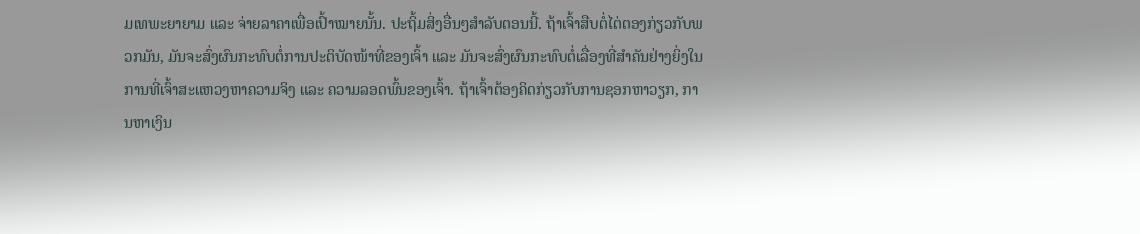ມເທພະຍາຍາມ ແລະ ຈ່າຍລາຄາເພື່ອເປົ້າໝາຍນັ້ນ. ປະຖິ້ມສິ່ງອື່ນໆສຳລັບຕອນນີ້. ຖ້າເຈົ້າສືບຕໍ່ໄຕ່ຕອງກ່ຽວກັບພວກມັນ, ມັນຈະສົ່ງຜົນກະທົບຕໍ່ການປະຕິບັດໜ້າທີ່ຂອງເຈົ້າ ແລະ ມັນຈະສົ່ງຜົນກະທົບຕໍ່ເລື່ອງທີ່ສຳຄັນຢ່າງຍິ່ງໃນການທີ່ເຈົ້າສະແຫວງຫາຄວາມຈິງ ແລະ ຄວາມລອດພົ້ນຂອງເຈົ້າ. ຖ້າເຈົ້າຕ້ອງຄິດກ່ຽວກັບການຊອກຫາວຽກ, ການຫາເງິນ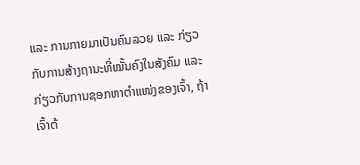ແລະ ການກາຍມາເປັນຄົນລວຍ ແລະ ກ່ຽວກັບການສ້າງຖານະທີ່ໝັ້ນຄົງໃນສັງຄົມ ແລະ ກ່ຽວກັບການຊອກຫາຕຳແໜ່ງຂອງເຈົ້າ, ຖ້າເຈົ້າຕ້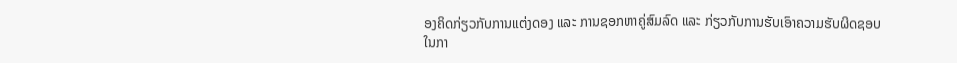ອງຄິດກ່ຽວກັບການແຕ່ງດອງ ແລະ ການຊອກຫາຄູ່ສົມລົດ ແລະ ກ່ຽວກັບການຮັບເອົາຄວາມຮັບຜິດຊອບໃນກາ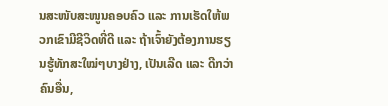ນສະໜັບສະໜູນຄອບຄົວ ແລະ ການເຮັດໃຫ້ພວກເຂົາມີຊີວິດທີ່ດີ ແລະ ຖ້າເຈົ້າຍັງຕ້ອງການຮຽນຮູ້ທັກສະໃໝ່ໆບາງຢ່າງ, ເປັນເລີດ ແລະ ດີກວ່າຄົນອື່ນ,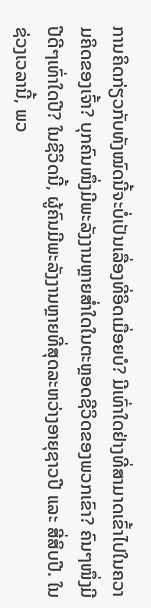ການຄິດກ່ຽວກັບທັງໝົດນີ້ຈະບໍ່ເປັນເລື່ອງທີ່ອິດເມື່ອຍບໍ? ມີເທົ່າໃດຢ່າງທີ່ສາມາດເຂົ້າໄປໃນຄວາມຄິດຂອງເຈົ້າ? ບຸກຄົນໜຶ່ງມີພະລັງງານຫຼາຍສໍ່າໃດໃນຕະຫຼອດຊີວິດຂອງພວກເຂົາ? ຄົນໆໜຶ່ງມີປີດີໆເທົ່າໃດປີ? ໃນຊີວິດນີ້, ຜູ້ຄົນມີພະລັງງານຫຼາຍທີ່ສຸດລະຫວ່າງອາຍຸຊາວປີ ແລະ ສີ່ສິບປີ. ໃນຊ່ວງເວລານີ້, ພວ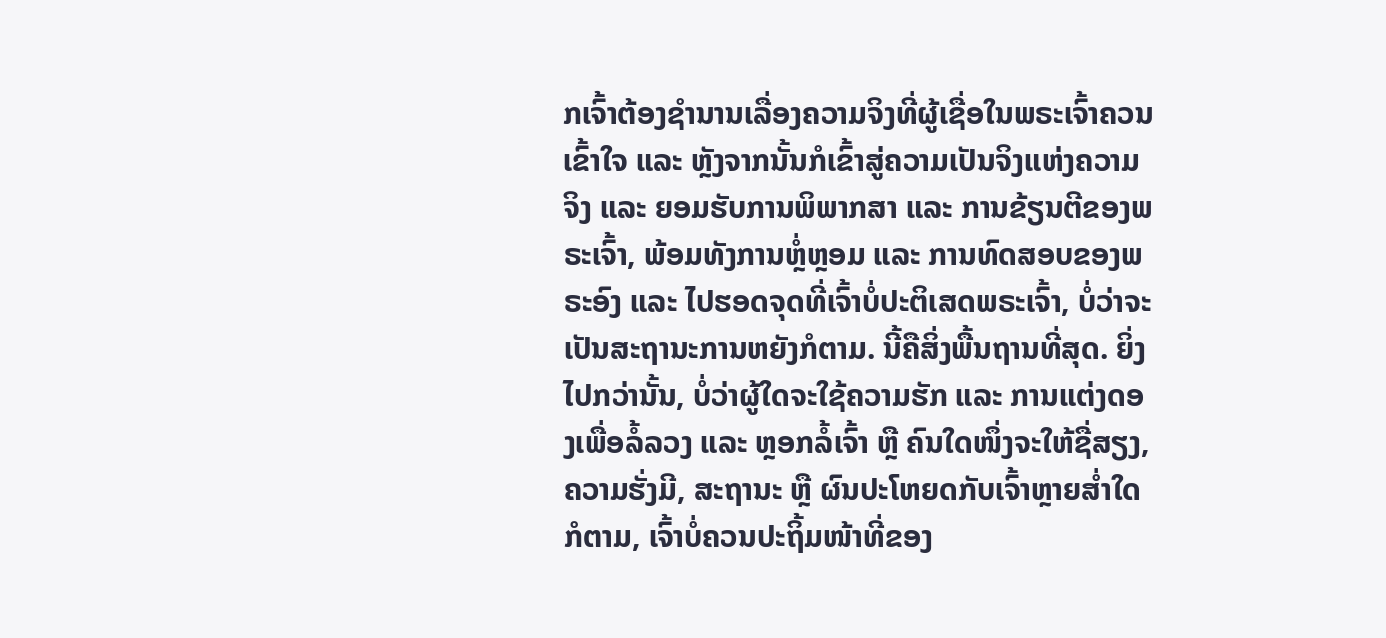ກເຈົ້າຕ້ອງຊຳນານເລື່ອງຄວາມຈິງທີ່ຜູ້ເຊື່ອໃນພຣະເຈົ້າຄວນເຂົ້າໃຈ ແລະ ຫຼັງຈາກນັ້ນກໍເຂົ້າສູ່ຄວາມເປັນຈິງແຫ່ງຄວາມຈິງ ແລະ ຍອມຮັບການພິພາກສາ ແລະ ການຂ້ຽນຕີຂອງພຣະເຈົ້າ, ພ້ອມທັງການຫຼໍ່ຫຼອມ ແລະ ການທົດສອບຂອງພຣະອົງ ແລະ ໄປຮອດຈຸດທີ່ເຈົ້າບໍ່ປະຕິເສດພຣະເຈົ້າ, ບໍ່ວ່າຈະເປັນສະຖານະການຫຍັງກໍຕາມ. ນີ້ຄືສິ່ງພື້ນຖານທີ່ສຸດ. ຍິ່ງໄປກວ່ານັ້ນ, ບໍ່ວ່າຜູ້ໃດຈະໃຊ້ຄວາມຮັກ ແລະ ການແຕ່ງດອງເພື່ອລໍ້ລວງ ແລະ ຫຼອກລໍ້ເຈົ້າ ຫຼື ຄົນໃດໜຶ່ງຈະໃຫ້ຊື່ສຽງ, ຄວາມຮັ່ງມີ, ສະຖານະ ຫຼື ຜົນປະໂຫຍດກັບເຈົ້າຫຼາຍສໍ່າໃດກໍຕາມ, ເຈົ້າບໍ່ຄວນປະຖິ້ມໜ້າທີ່ຂອງ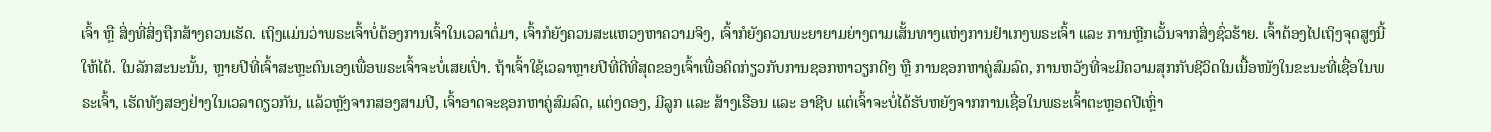ເຈົ້າ ຫຼື ສິ່ງທີ່ສິ່ງຖືກສ້າງຄວນເຮັດ. ເຖິງແມ່ນວ່າພຣະເຈົ້າບໍ່ຕ້ອງການເຈົ້າໃນເວລາຕໍ່ມາ, ເຈົ້າກໍຍັງຄວນສະແຫວງຫາຄວາມຈິງ, ເຈົ້າກໍຍັງຄວນພະຍາຍາມຍ່າງຕາມເສັ້ນທາງແຫ່ງການຢຳເກງພຣະເຈົ້າ ແລະ ການຫຼີກເວັ້ນຈາກສິ່ງຊົ່ວຮ້າຍ. ເຈົ້າຕ້ອງໄປເຖິງຈຸດສູງນີ້ໃຫ້ໄດ້. ໃນລັກສະນະນັ້ນ, ຫຼາຍປີທີ່ເຈົ້າສະຫຼະຕົນເອງເພື່ອພຣະເຈົ້າຈະບໍ່ເສຍເປົ່າ. ຖ້າເຈົ້າໃຊ້ເວລາຫຼາຍປີທີ່ດີທີ່ສຸດຂອງເຈົ້າເພື່ອຄິດກ່ຽວກັບການຊອກຫາວຽກດີໆ ຫຼື ການຊອກຫາຄູ່ສົມລົດ, ການຫວັງທີ່ຈະມີຄວາມສຸກກັບຊີວິດໃນເນື້ອໜັງໃນຂະນະທີ່ເຊື່ອໃນພຣະເຈົ້າ, ເຮັດທັງສອງຢ່າງໃນເວລາດຽວກັນ, ແລ້ວຫຼັງຈາກສອງສາມປີ, ເຈົ້າອາດຈະຊອກຫາຄູ່ສົມລົດ, ແຕ່ງດອງ, ມີລູກ ແລະ ສ້າງເຮືອນ ແລະ ອາຊີບ ແຕ່ເຈົ້າຈະບໍ່ໄດ້ຮັບຫຍັງຈາກການເຊື່ອໃນພຣະເຈົ້າຕະຫຼອດປີເຫຼົ່າ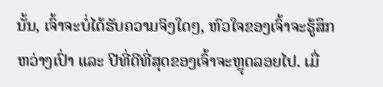ນັ້ນ, ເຈົ້າຈະບໍ່ໄດ້ຮັບຄວາມຈິງໃດໆ, ຫົວໃຈຂອງເຈົ້າຈະຮູ້ສຶກຫວ່າງເປົ່າ ແລະ ປີທີ່ດີທີ່ສຸດຂອງເຈົ້າຈະຫຼຸດລອຍໄປ. ເມື່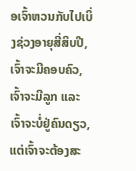ອເຈົ້າຫວນກັບໄປເບິ່ງຊ່ວງອາຍຸສີ່ສິບປີ, ເຈົ້າຈະມີຄອບຄົວ, ເຈົ້າຈະມີລູກ ແລະ ເຈົ້າຈະບໍ່ຢູ່ຄົນດຽວ, ແຕ່ເຈົ້າຈະຕ້ອງສະ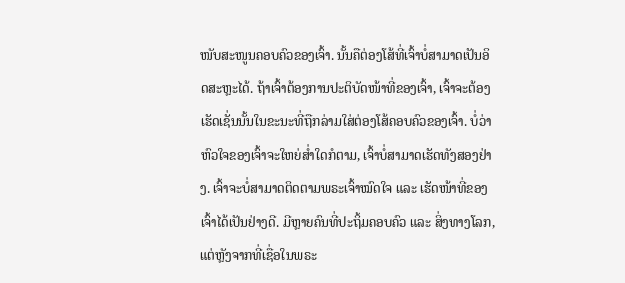ໜັບສະໜູນຄອບຄົວຂອງເຈົ້າ. ນັ້ນຄືຕ່ອງໂສ້ທີ່ເຈົ້າບໍ່ສາມາດເປັນອິດສະຫຼະໄດ້. ຖ້າເຈົ້າຕ້ອງການປະຕິບັດໜ້າທີ່ຂອງເຈົ້າ, ເຈົ້າຈະຕ້ອງເຮັດເຊັ່ນນັ້ນໃນຂະນະທີ່ຖືກລ່າມໃສ່ຕ່ອງໂສ້ຄອບຄົວຂອງເຈົ້າ. ບໍ່ວ່າຫົວໃຈຂອງເຈົ້າຈະໃຫຍ່ສໍ່າໃດກໍຕາມ, ເຈົ້າບໍ່ສາມາດເຮັດທັງສອງຢ່າງ. ເຈົ້າຈະບໍ່ສາມາດຕິດຕາມພຣະເຈົ້າໝົດໃຈ ແລະ ເຮັດໜ້າທີ່ຂອງເຈົ້າໄດ້ເປັນຢ່າງດີ. ມີຫຼາຍຄົນທີ່ປະຖິ້ມຄອບຄົວ ແລະ ສິ່ງທາງໂລກ, ແຕ່ຫຼັງຈາກທີ່ເຊື່ອໃນພຣະ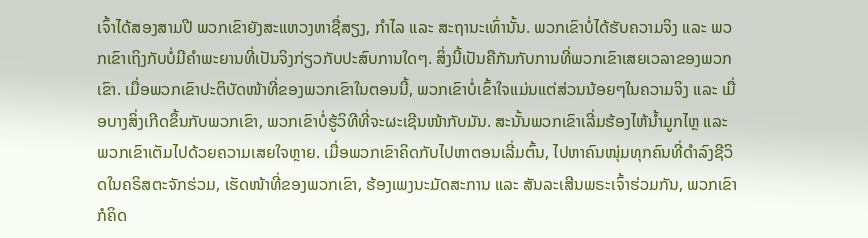ເຈົ້າໄດ້ສອງສາມປີ ພວກເຂົາຍັງສະແຫວງຫາຊື່ສຽງ, ກຳໄລ ແລະ ສະຖານະເທົ່ານັ້ນ. ພວກເຂົາບໍ່ໄດ້ຮັບຄວາມຈິງ ແລະ ພວກເຂົາເຖິງກັບບໍ່ມີຄຳພະຍານທີ່ເປັນຈິງກ່ຽວກັບປະສົບການໃດໆ. ສິ່ງນີ້ເປັນຄືກັນກັບການທີ່ພວກເຂົາເສຍເວລາຂອງພວກເຂົາ. ເມື່ອພວກເຂົາປະຕິບັດໜ້າທີ່ຂອງພວກເຂົາໃນຕອນນີ້, ພວກເຂົາບໍ່ເຂົ້າໃຈແມ່ນແຕ່ສ່ວນນ້ອຍໆໃນຄວາມຈິງ ແລະ ເມື່ອບາງສິ່ງເກີດຂຶ້ນກັບພວກເຂົາ, ພວກເຂົາບໍ່ຮູ້ວິທີທີ່ຈະຜະເຊີນໜ້າກັບມັນ. ສະນັ້ນພວກເຂົາເລີ່ມຮ້ອງໄຫ້ນໍ້າມູກໄຫຼ ແລະ ພວກເຂົາເຕັມໄປດ້ວຍຄວາມເສຍໃຈຫຼາຍ. ເມື່ອພວກເຂົາຄິດກັບໄປຫາຕອນເລີ່ມຕົ້ນ, ໄປຫາຄົນໜຸ່ມທຸກຄົນທີ່ດຳລົງຊີວິດໃນຄຣິສຕະຈັກຮ່ວມ, ເຮັດໜ້າທີ່ຂອງພວກເຂົາ, ຮ້ອງເພງນະມັດສະການ ແລະ ສັນລະເສີນພຣະເຈົ້າຮ່ວມກັນ, ພວກເຂົາກໍຄິດ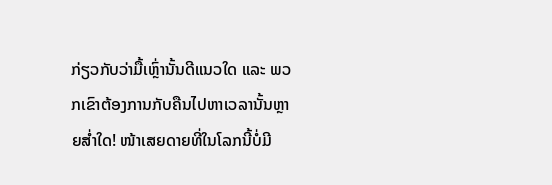ກ່ຽວກັບວ່າມື້ເຫຼົ່ານັ້ນດີແນວໃດ ແລະ ພວກເຂົາຕ້ອງການກັບຄືນໄປຫາເວລານັ້ນຫຼາຍສໍ່າໃດ! ໜ້າເສຍດາຍທີ່ໃນໂລກນີ້ບໍ່ມີ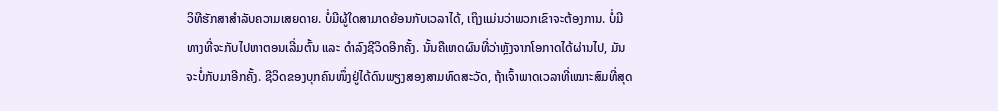ວິທີຮັກສາສຳລັບຄວາມເສຍດາຍ. ບໍ່ມີຜູ້ໃດສາມາດຍ້ອນກັບເວລາໄດ້, ເຖິງແມ່ນວ່າພວກເຂົາຈະຕ້ອງການ. ບໍ່ມີທາງທີ່ຈະກັບໄປຫາຕອນເລີ່ມຕົ້ນ ແລະ ດຳລົງຊີວິດອີກຄັ້ງ. ນັ້ນຄືເຫດຜົນທີ່ວ່າຫຼັງຈາກໂອກາດໄດ້ຜ່ານໄປ, ມັນຈະບໍ່ກັບມາອີກຄັ້ງ. ຊີວິດຂອງບຸກຄົນໜຶ່ງຢູ່ໄດ້ດົນພຽງສອງສາມທົດສະວັດ, ຖ້າເຈົ້າພາດເວລາທີ່ເໝາະສົມທີ່ສຸດ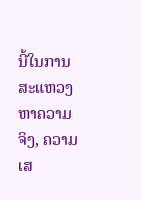ນີ້ໃນການສະແຫວງຫາຄວາມຈິງ, ຄວາມເສ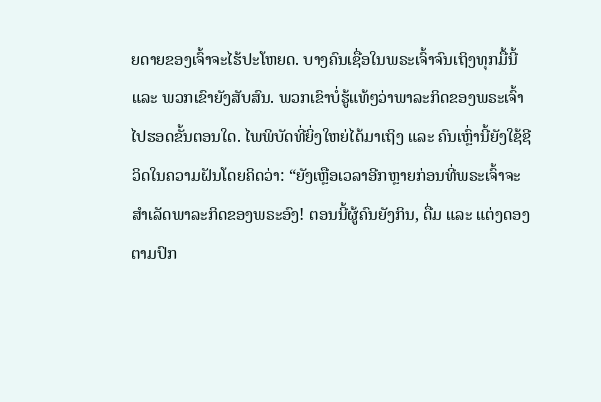ຍດາຍຂອງເຈົ້າຈະໄຮ້ປະໂຫຍດ. ບາງຄົນເຊື່ອໃນພຣະເຈົ້າຈົນເຖິງທຸກມື້ນີ້ ແລະ ພວກເຂົາຍັງສັບສົນ. ພວກເຂົາບໍ່ຮູ້ແທ້ໆວ່າພາລະກິດຂອງພຣະເຈົ້າໄປຮອດຂັ້ນຕອນໃດ. ໄພພິບັດທີ່ຍິ່ງໃຫຍ່ໄດ້ມາເຖິງ ແລະ ຄົນເຫຼົ່ານີ້ຍັງໃຊ້ຊີວິດໃນຄວາມຝັນໂດຍຄິດວ່າ: “ຍັງເຫຼືອເວລາອີກຫຼາຍກ່ອນທີ່ພຣະເຈົ້າຈະສຳເລັດພາລະກິດຂອງພຣະອົງ! ຕອນນີ້ຜູ້ຄົນຍັງກິນ, ດື່ມ ແລະ ແຕ່ງດອງຕາມປົກ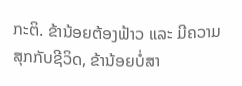ກະຕິ. ຂ້ານ້ອຍຕ້ອງຟ້າວ ແລະ ມີຄວາມສຸກກັບຊີວິດ, ຂ້ານ້ອຍບໍ່ສາ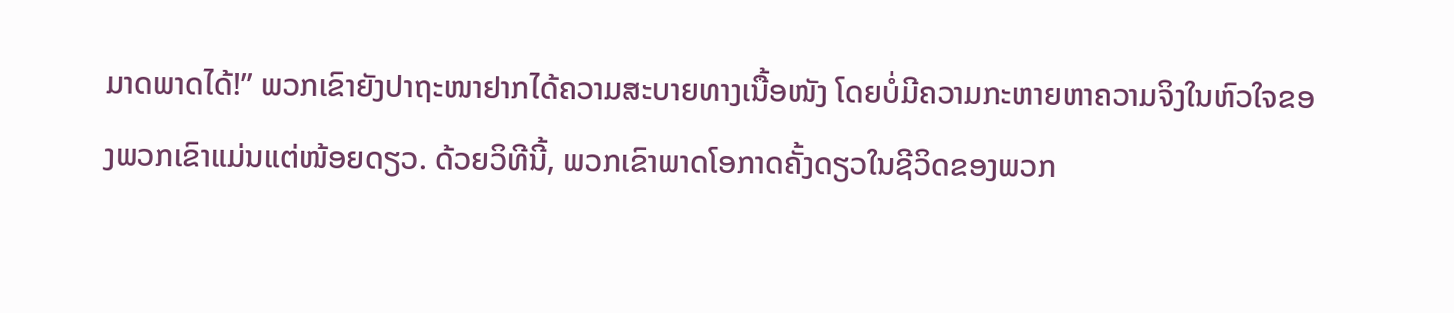ມາດພາດໄດ້!” ພວກເຂົາຍັງປາຖະໜາຢາກໄດ້ຄວາມສະບາຍທາງເນື້ອໜັງ ໂດຍບໍ່ມີຄວາມກະຫາຍຫາຄວາມຈິງໃນຫົວໃຈຂອງພວກເຂົາແມ່ນແຕ່ໜ້ອຍດຽວ. ດ້ວຍວິທີນີ້, ພວກເຂົາພາດໂອກາດຄັ້ງດຽວໃນຊີວິດຂອງພວກ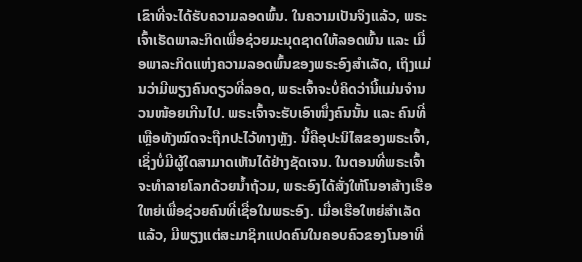ເຂົາທີ່ຈະໄດ້ຮັບຄວາມລອດພົ້ນ. ໃນຄວາມເປັນຈິງແລ້ວ, ພຣະເຈົ້າເຮັດພາລະກິດເພື່ອຊ່ວຍມະນຸດຊາດໃຫ້ລອດພົ້ນ ແລະ ເມື່ອພາລະກິດແຫ່ງຄວາມລອດພົ້ນຂອງພຣະອົງສຳເລັດ, ເຖິງແມ່ນວ່າມີພຽງຄົນດຽວທີ່ລອດ, ພຣະເຈົ້າຈະບໍ່ຄິດວ່ານີ້ແມ່ນຈຳນວນໜ້ອຍເກີນໄປ. ພຣະເຈົ້າຈະຮັບເອົາໜຶ່ງຄົນນັ້ນ ແລະ ຄົນທີ່ເຫຼືອທັງໝົດຈະຖືກປະໄວ້ທາງຫຼັງ. ນີ້ຄືອຸປະນິໄສຂອງພຣະເຈົ້າ, ເຊິ່ງບໍ່ມີຜູ້ໃດສາມາດເຫັນໄດ້ຢ່າງຊັດເຈນ. ໃນຕອນທີ່ພຣະເຈົ້າຈະທຳລາຍໂລກດ້ວຍນໍ້າຖ້ວມ, ພຣະອົງໄດ້ສັ່ງໃຫ້ໂນອາສ້າງເຮືອໃຫຍ່ເພື່ອຊ່ວຍຄົນທີ່ເຊື່ອໃນພຣະອົງ. ເມື່ອເຮືອໃຫຍ່ສຳເລັດແລ້ວ, ມີພຽງແຕ່ສະມາຊິກແປດຄົນໃນຄອບຄົວຂອງໂນອາທີ່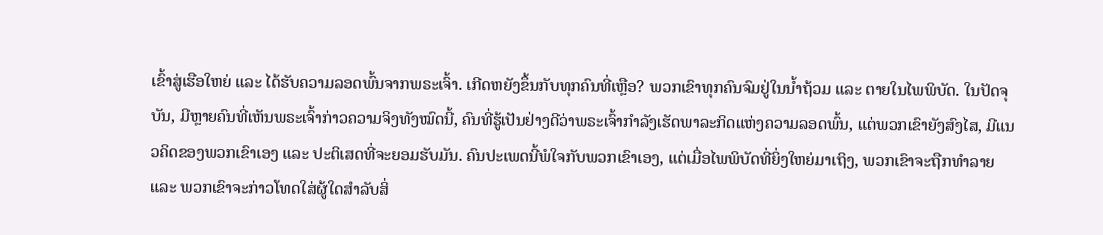ເຂົ້າສູ່ເຮືອໃຫຍ່ ແລະ ໄດ້ຮັບຄວາມລອດພົ້ນຈາກພຣະເຈົ້າ. ເກີດຫຍັງຂຶ້ນກັບທຸກຄົນທີ່ເຫຼືອ? ພວກເຂົາທຸກຄົນຈົມຢູ່ໃນນໍ້າຖ້ວມ ແລະ ຕາຍໃນໄພພິບັດ. ໃນປັດຈຸບັນ, ມີຫຼາຍຄົນທີ່ເຫັນພຣະເຈົ້າກ່າວຄວາມຈິງທັງໝົດນີ້, ຄົນທີ່ຮູ້ເປັນຢ່າງດີວ່າພຣະເຈົ້າກຳລັງເຮັດພາລະກິດແຫ່ງຄວາມລອດພົ້ນ, ແຕ່ພວກເຂົາຍັງສົງໄສ, ມີແນວຄິດຂອງພວກເຂົາເອງ ແລະ ປະຕິເສດທີ່ຈະຍອມຮັບມັນ. ຄົນປະເພດນີ້ພໍໃຈກັບພວກເຂົາເອງ, ແຕ່ເມື່ອໄພພິບັດທີ່ຍິ່ງໃຫຍ່ມາເຖິງ, ພວກເຂົາຈະຖືກທຳລາຍ ແລະ ພວກເຂົາຈະກ່າວໂທດໃສ່ຜູ້ໃດສຳລັບສິ່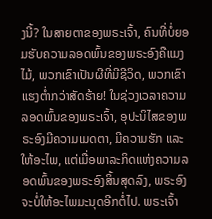ງນີ້? ໃນສາຍຕາຂອງພຣະເຈົ້າ, ຄົນທີ່ບໍ່ຍອມຮັບຄວາມລອດພົ້ນຂອງພຣະອົງຄືແມງໄມ້, ພວກເຂົາເປັນຜີທີ່ມີຊີວິດ, ພວກເຂົາແຮງຕໍ່າກວ່າສັດຮ້າຍ! ໃນຊ່ວງເວລາຄວາມລອດພົ້ນຂອງພຣະເຈົ້າ, ອຸປະນິໄສຂອງພຣະອົງມີຄວາມເມດຕາ, ມີຄວາມຮັກ ແລະ ໃຫ້ອະໄພ, ແຕ່ເມື່ອພາລະກິດແຫ່ງຄວາມລອດພົ້ນຂອງພຣະອົງສິ້ນສຸດລົງ, ພຣະອົງຈະບໍ່ໃຫ້ອະໄພມະນຸດອີກຕໍ່ໄປ. ພຣະເຈົ້າ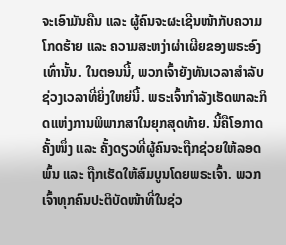ຈະເອົາມັນຄືນ ແລະ ຜູ້ຄົນຈະຜະເຊີນໜ້າກັບຄວາມໂກດຮ້າຍ ແລະ ຄວາມສະຫງ່າຜ່າເຜີຍຂອງພຣະອົງເທົ່ານັ້ນ. ໃນຕອນນີ້, ພວກເຈົ້າຍັງທັນເວລາສຳລັບຊ່ວງເວລາທີ່ຍິ່ງໃຫຍ່ນີ້. ພຣະເຈົ້າກຳລັງເຮັດພາລະກິດແຫ່ງການພິພາກສາໃນຍຸກສຸດທ້າຍ. ນີ້ຄືໂອກາດຄັ້ງໜຶ່ງ ແລະ ຄັ້ງດຽວທີ່ຜູ້ຄົນຈະຖືກຊ່ວຍໃຫ້ລອດພົ້ນ ແລະ ຖືກເຮັດໃຫ້ສົມບູນໂດຍພຣະເຈົ້າ. ພວກເຈົ້າທຸກຄົນປະຕິບັດໜ້າທີ່ໃນຊ່ວ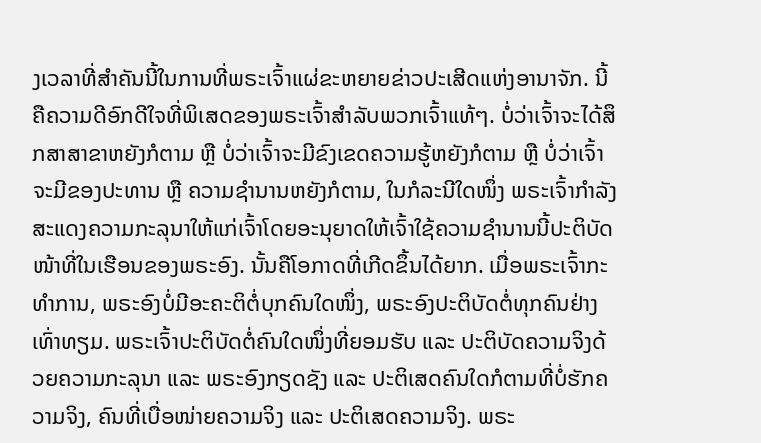ງເວລາທີ່ສຳຄັນນີ້ໃນການທີ່ພຣະເຈົ້າແຜ່ຂະຫຍາຍຂ່າວປະເສີດແຫ່ງອານາຈັກ. ນີ້ຄືຄວາມດີອົກດີໃຈທີ່ພິເສດຂອງພຣະເຈົ້າສຳລັບພວກເຈົ້າແທ້ໆ. ບໍ່ວ່າເຈົ້າຈະໄດ້ສຶກສາສາຂາຫຍັງກໍຕາມ ຫຼື ບໍ່ວ່າເຈົ້າຈະມີຂົງເຂດຄວາມຮູ້ຫຍັງກໍຕາມ ຫຼື ບໍ່ວ່າເຈົ້າຈະມີຂອງປະທານ ຫຼື ຄວາມຊຳນານຫຍັງກໍຕາມ, ໃນກໍລະນີໃດໜຶ່ງ ພຣະເຈົ້າກຳລັງສະແດງຄວາມກະລຸນາໃຫ້ແກ່ເຈົ້າໂດຍອະນຸຍາດໃຫ້ເຈົ້າໃຊ້ຄວາມຊຳນານນີ້ປະຕິບັດໜ້າທີ່ໃນເຮືອນຂອງພຣະອົງ. ນັ້ນຄືໂອກາດທີ່ເກີດຂຶ້ນໄດ້ຍາກ. ເມື່ອພຣະເຈົ້າກະທຳການ, ພຣະອົງບໍ່ມີອະຄະຕິຕໍ່ບຸກຄົນໃດໜຶ່ງ, ພຣະອົງປະຕິບັດຕໍ່ທຸກຄົນຢ່າງເທົ່າທຽມ. ພຣະເຈົ້າປະຕິບັດຕໍ່ຄົນໃດໜຶ່ງທີ່ຍອມຮັບ ແລະ ປະຕິບັດຄວາມຈິງດ້ວຍຄວາມກະລຸນາ ແລະ ພຣະອົງກຽດຊັງ ແລະ ປະຕິເສດຄົນໃດກໍຕາມທີ່ບໍ່ຮັກຄວາມຈິງ, ຄົນທີ່ເບື່ອໜ່າຍຄວາມຈິງ ແລະ ປະຕິເສດຄວາມຈິງ. ພຣະ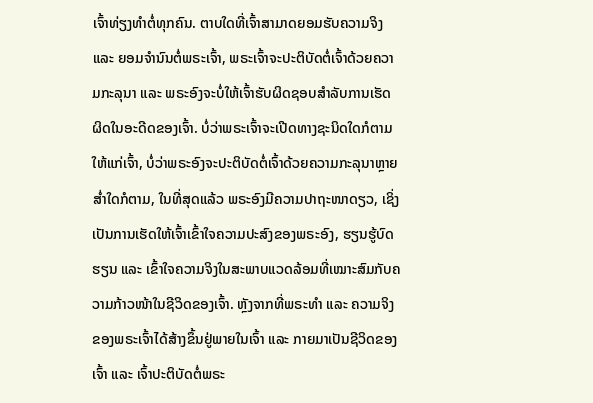ເຈົ້າທ່ຽງທຳຕໍ່ທຸກຄົນ. ຕາບໃດທີ່ເຈົ້າສາມາດຍອມຮັບຄວາມຈິງ ແລະ ຍອມຈຳນົນຕໍ່ພຣະເຈົ້າ, ພຣະເຈົ້າຈະປະຕິບັດຕໍ່ເຈົ້າດ້ວຍຄວາມກະລຸນາ ແລະ ພຣະອົງຈະບໍ່ໃຫ້ເຈົ້າຮັບຜິດຊອບສຳລັບການເຮັດຜິດໃນອະດີດຂອງເຈົ້າ. ບໍ່ວ່າພຣະເຈົ້າຈະເປີດທາງຊະນິດໃດກໍຕາມໃຫ້ແກ່ເຈົ້າ, ບໍ່ວ່າພຣະອົງຈະປະຕິບັດຕໍ່ເຈົ້າດ້ວຍຄວາມກະລຸນາຫຼາຍສໍ່າໃດກໍຕາມ, ໃນທີ່ສຸດແລ້ວ ພຣະອົງມີຄວາມປາຖະໜາດຽວ, ເຊິ່ງເປັນການເຮັດໃຫ້ເຈົ້າເຂົ້າໃຈຄວາມປະສົງຂອງພຣະອົງ, ຮຽນຮູ້ບົດຮຽນ ແລະ ເຂົ້າໃຈຄວາມຈິງໃນສະພາບແວດລ້ອມທີ່ເໝາະສົມກັບຄວາມກ້າວໜ້າໃນຊີວິດຂອງເຈົ້າ. ຫຼັງຈາກທີ່ພຣະທຳ ແລະ ຄວາມຈິງຂອງພຣະເຈົ້າໄດ້ສ້າງຂຶ້ນຢູ່ພາຍໃນເຈົ້າ ແລະ ກາຍມາເປັນຊີວິດຂອງເຈົ້າ ແລະ ເຈົ້າປະຕິບັດຕໍ່ພຣະ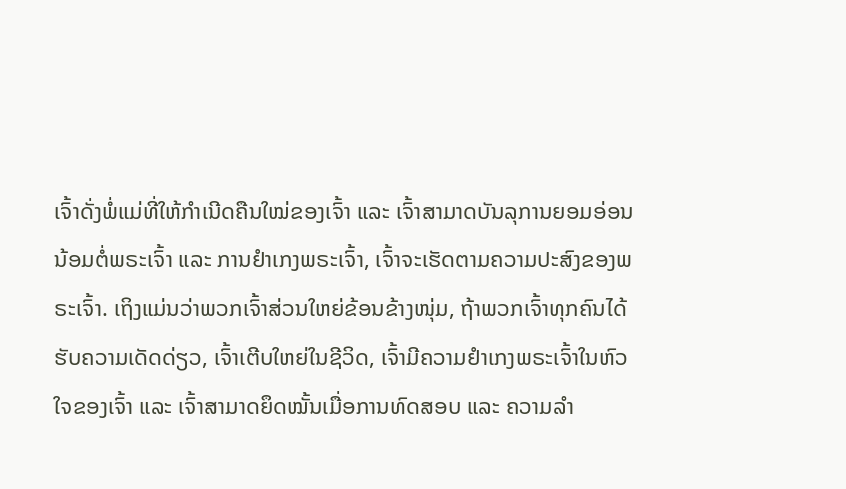ເຈົ້າດັ່ງພໍ່ແມ່ທີ່ໃຫ້ກຳເນີດຄືນໃໝ່ຂອງເຈົ້າ ແລະ ເຈົ້າສາມາດບັນລຸການຍອມອ່ອນນ້ອມຕໍ່ພຣະເຈົ້າ ແລະ ການຢຳເກງພຣະເຈົ້າ, ເຈົ້າຈະເຮັດຕາມຄວາມປະສົງຂອງພຣະເຈົ້າ. ເຖິງແມ່ນວ່າພວກເຈົ້າສ່ວນໃຫຍ່ຂ້ອນຂ້າງໜຸ່ມ, ຖ້າພວກເຈົ້າທຸກຄົນໄດ້ຮັບຄວາມເດັດດ່ຽວ, ເຈົ້າເຕີບໃຫຍ່ໃນຊີວິດ, ເຈົ້າມີຄວາມຢຳເກງພຣະເຈົ້າໃນຫົວໃຈຂອງເຈົ້າ ແລະ ເຈົ້າສາມາດຍຶດໝັ້ນເມື່ອການທົດສອບ ແລະ ຄວາມລຳ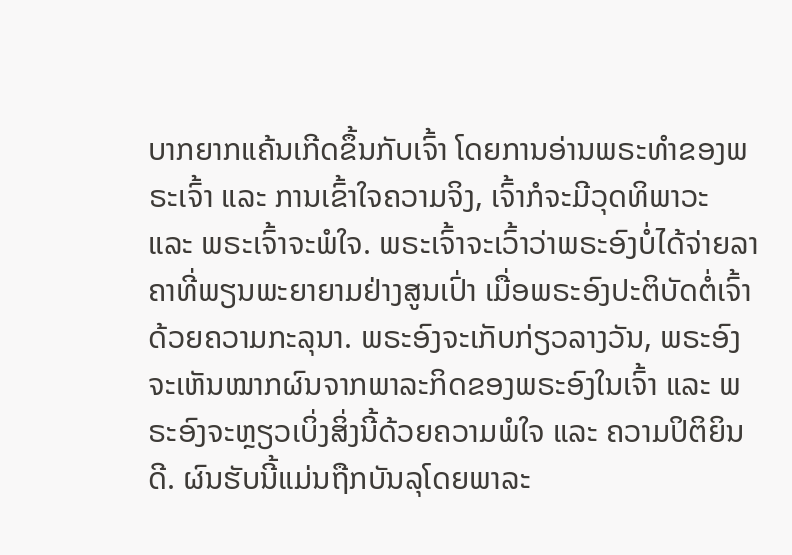ບາກຍາກແຄ້ນເກີດຂຶ້ນກັບເຈົ້າ ໂດຍການອ່ານພຣະທຳຂອງພຣະເຈົ້າ ແລະ ການເຂົ້າໃຈຄວາມຈິງ, ເຈົ້າກໍຈະມີວຸດທິພາວະ ແລະ ພຣະເຈົ້າຈະພໍໃຈ. ພຣະເຈົ້າຈະເວົ້າວ່າພຣະອົງບໍ່ໄດ້ຈ່າຍລາຄາທີ່ພຽນພະຍາຍາມຢ່າງສູນເປົ່າ ເມື່ອພຣະອົງປະຕິບັດຕໍ່ເຈົ້າດ້ວຍຄວາມກະລຸນາ. ພຣະອົງຈະເກັບກ່ຽວລາງວັນ, ພຣະອົງຈະເຫັນໝາກຜົນຈາກພາລະກິດຂອງພຣະອົງໃນເຈົ້າ ແລະ ພຣະອົງຈະຫຼຽວເບິ່ງສິ່ງນີ້ດ້ວຍຄວາມພໍໃຈ ແລະ ຄວາມປິຕິຍິນດີ. ຜົນຮັບນີ້ແມ່ນຖືກບັນລຸໂດຍພາລະ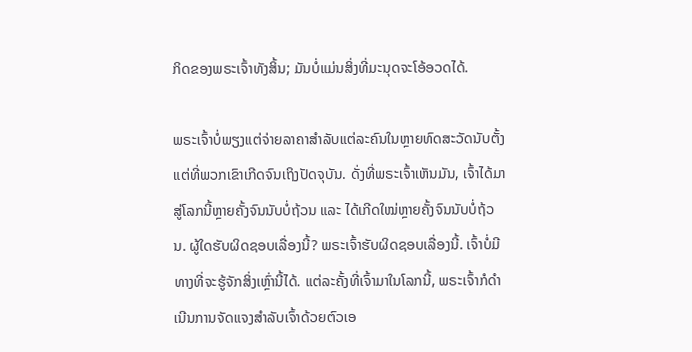ກິດຂອງພຣະເຈົ້າທັງສິ້ນ; ມັນບໍ່ແມ່ນສິ່ງທີ່ມະນຸດຈະໂອ້ອວດໄດ້.

ພຣະເຈົ້າບໍ່ພຽງແຕ່ຈ່າຍລາຄາສຳລັບແຕ່ລະຄົນໃນຫຼາຍທົດສະວັດນັບຕັ້ງແຕ່ທີ່ພວກເຂົາເກີດຈົນເຖິງປັດຈຸບັນ. ດັ່ງທີ່ພຣະເຈົ້າເຫັນມັນ, ເຈົ້າໄດ້ມາສູ່ໂລກນີ້ຫຼາຍຄັ້ງຈົນນັບບໍ່ຖ້ວນ ແລະ ໄດ້ເກີດໃໝ່ຫຼາຍຄັ້ງຈົນນັບບໍ່ຖ້ວນ. ຜູ້ໃດຮັບຜິດຊອບເລື່ອງນີ້? ພຣະເຈົ້າຮັບຜິດຊອບເລື່ອງນີ້. ເຈົ້າບໍ່ມີທາງທີ່ຈະຮູ້ຈັກສິ່ງເຫຼົ່ານີ້ໄດ້. ແຕ່ລະຄັ້ງທີ່ເຈົ້າມາໃນໂລກນີ້, ພຣະເຈົ້າກໍດຳເນີນການຈັດແຈງສຳລັບເຈົ້າດ້ວຍຕົວເອ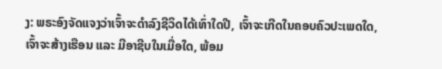ງ: ພຣະອົງຈັດແຈງວ່າເຈົ້າຈະດຳລົງຊີວິດໄດ້ເທົ່າໃດປີ, ເຈົ້າຈະເກີດໃນຄອບຄົວປະເພດໃດ, ເຈົ້າຈະສ້າງເຮືອນ ແລະ ມີອາຊີບໃນເມື່ອໃດ, ພ້ອມ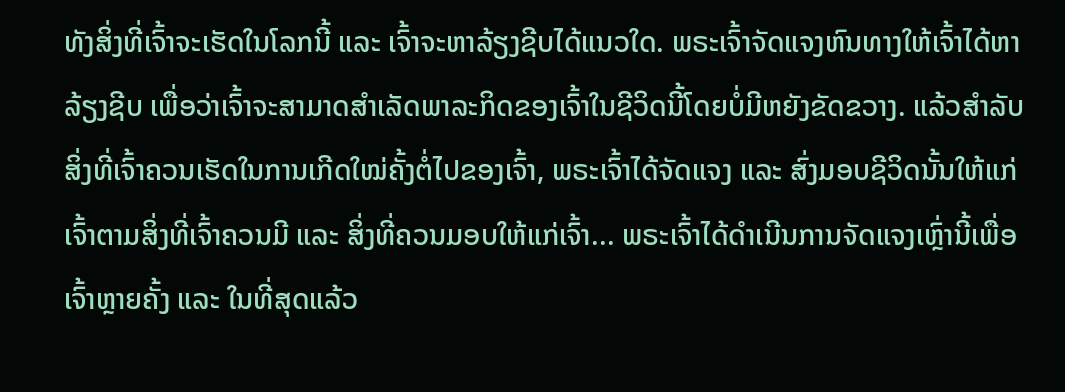ທັງສິ່ງທີ່ເຈົ້າຈະເຮັດໃນໂລກນີ້ ແລະ ເຈົ້າຈະຫາລ້ຽງຊີບໄດ້ແນວໃດ. ພຣະເຈົ້າຈັດແຈງຫົນທາງໃຫ້ເຈົ້າໄດ້ຫາລ້ຽງຊີບ ເພື່ອວ່າເຈົ້າຈະສາມາດສຳເລັດພາລະກິດຂອງເຈົ້າໃນຊີວິດນີ້ໂດຍບໍ່ມີຫຍັງຂັດຂວາງ. ແລ້ວສຳລັບສິ່ງທີ່ເຈົ້າຄວນເຮັດໃນການເກີດໃໝ່ຄັ້ງຕໍ່ໄປຂອງເຈົ້າ, ພຣະເຈົ້າໄດ້ຈັດແຈງ ແລະ ສົ່ງມອບຊີວິດນັ້ນໃຫ້ແກ່ເຈົ້າຕາມສິ່ງທີ່ເຈົ້າຄວນມີ ແລະ ສິ່ງທີ່ຄວນມອບໃຫ້ແກ່ເຈົ້າ... ພຣະເຈົ້າໄດ້ດຳເນີນການຈັດແຈງເຫຼົ່ານີ້ເພື່ອເຈົ້າຫຼາຍຄັ້ງ ແລະ ໃນທີ່ສຸດແລ້ວ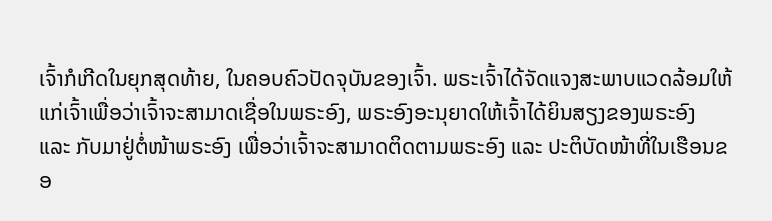ເຈົ້າກໍເກີດໃນຍຸກສຸດທ້າຍ, ໃນຄອບຄົວປັດຈຸບັນຂອງເຈົ້າ. ພຣະເຈົ້າໄດ້ຈັດແຈງສະພາບແວດລ້ອມໃຫ້ແກ່ເຈົ້າເພື່ອວ່າເຈົ້າຈະສາມາດເຊື່ອໃນພຣະອົງ, ພຣະອົງອະນຸຍາດໃຫ້ເຈົ້າໄດ້ຍິນສຽງຂອງພຣະອົງ ແລະ ກັບມາຢູ່ຕໍ່ໜ້າພຣະອົງ ເພື່ອວ່າເຈົ້າຈະສາມາດຕິດຕາມພຣະອົງ ແລະ ປະຕິບັດໜ້າທີ່ໃນເຮືອນຂອ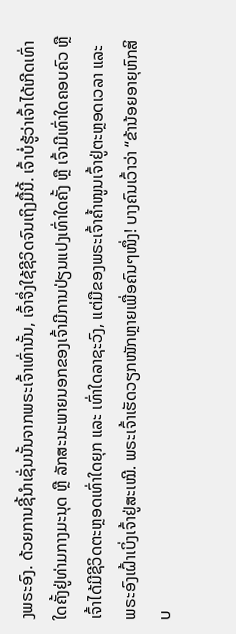ງພຣະອົງ. ດ້ວຍການຊີ້ນໍາເຊັ່ນນັ້ນຈາກພຣະເຈົ້າເທົ່ານັ້ນ, ເຈົ້າຈຶ່ງໃຊ້ຊີວິດຈົນເຖິງມື້ນີ້. ເຈົ້າບໍ່ຮູ້ວ່າເຈົ້າໄດ້ເກີດເທົ່າໃດຄັ້ງຢູ່ທ່າມກາງມະນຸດ ຫຼື ລັກສະນະພາຍນອກຂອງເຈົ້າມີການປ່ຽນແປງເທົ່າໃດຄັ້ງ ຫຼື ເຈົ້າມີເທົ່າໃດຄອບຄົວ ຫຼື ເຈົ້າໄດ້ມີຊີວິດຕະຫຼອດເທົ່າໃດຍຸກ ແລະ ເທົ່າໃດລາຊະວົງ, ແຕ່ມືຂອງພຣະເຈົ້າຄໍ້າໜູນເຈົ້າຢູ່ຕະຫຼອດເວລາ ແລະ ພຣະອົງເຝົ້າເບິ່ງເຈົ້າຢູ່ສະເໝີ. ພຣະເຈົ້າເຮັດວຽກໜັກຫຼາຍເພື່ອຄົນໆໜຶ່ງ! ບາງຄົນເວົ້າວ່າ “ຂ້ານ້ອຍອາຍຸຫົກສິບ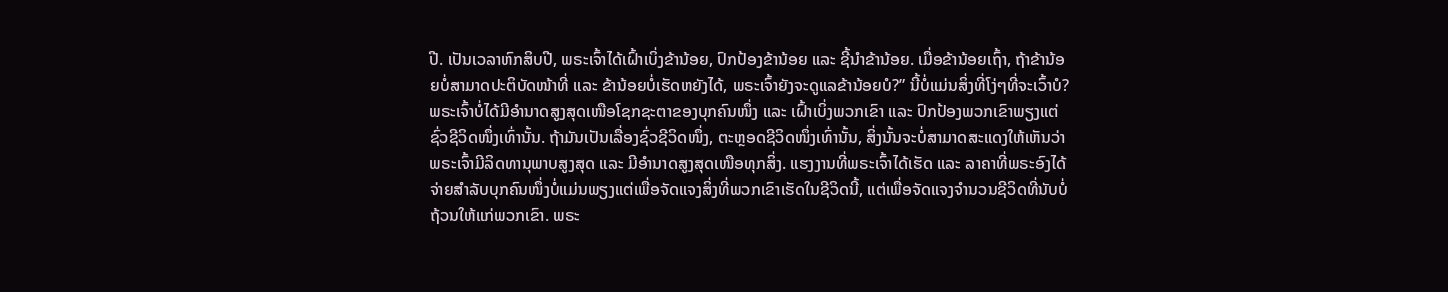ປີ. ເປັນເວລາຫົກສິບປີ, ພຣະເຈົ້າໄດ້ເຝົ້າເບິ່ງຂ້ານ້ອຍ, ປົກປ້ອງຂ້ານ້ອຍ ແລະ ຊີ້ນໍາຂ້ານ້ອຍ. ເມື່ອຂ້ານ້ອຍເຖົ້າ, ຖ້າຂ້ານ້ອຍບໍ່ສາມາດປະຕິບັດໜ້າທີ່ ແລະ ຂ້ານ້ອຍບໍ່ເຮັດຫຍັງໄດ້, ພຣະເຈົ້າຍັງຈະດູແລຂ້ານ້ອຍບໍ?” ນີ້ບໍ່ແມ່ນສິ່ງທີ່ໂງ່ໆທີ່ຈະເວົ້າບໍ? ພຣະເຈົ້າບໍ່ໄດ້ມີອຳນາດສູງສຸດເໜືອໂຊກຊະຕາຂອງບຸກຄົນໜຶ່ງ ແລະ ເຝົ້າເບິ່ງພວກເຂົາ ແລະ ປົກປ້ອງພວກເຂົາພຽງແຕ່ຊົ່ວຊີວິດໜຶ່ງເທົ່ານັ້ນ. ຖ້າມັນເປັນເລື່ອງຊົ່ວຊີວິດໜຶ່ງ, ຕະຫຼອດຊີວິດໜຶ່ງເທົ່ານັ້ນ, ສິ່ງນັ້ນຈະບໍ່ສາມາດສະແດງໃຫ້ເຫັນວ່າພຣະເຈົ້າມີລິດທານຸພາບສູງສຸດ ແລະ ມີອຳນາດສູງສຸດເໜືອທຸກສິ່ງ. ແຮງງານທີ່ພຣະເຈົ້າໄດ້ເຮັດ ແລະ ລາຄາທີ່ພຣະອົງໄດ້ຈ່າຍສຳລັບບຸກຄົນໜຶ່ງບໍ່ແມ່ນພຽງແຕ່ເພື່ອຈັດແຈງສິ່ງທີ່ພວກເຂົາເຮັດໃນຊີວິດນີ້, ແຕ່ເພື່ອຈັດແຈງຈຳນວນຊີວິດທີ່ນັບບໍ່ຖ້ວນໃຫ້ແກ່ພວກເຂົາ. ພຣະ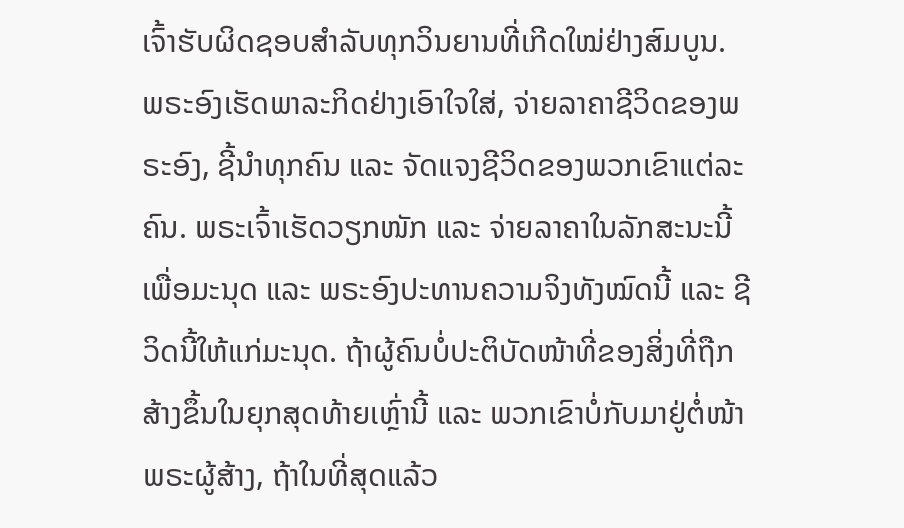ເຈົ້າຮັບຜິດຊອບສຳລັບທຸກວິນຍານທີ່ເກີດໃໝ່ຢ່າງສົມບູນ. ພຣະອົງເຮັດພາລະກິດຢ່າງເອົາໃຈໃສ່, ຈ່າຍລາຄາຊີວິດຂອງພຣະອົງ, ຊີ້ນໍາທຸກຄົນ ແລະ ຈັດແຈງຊີວິດຂອງພວກເຂົາແຕ່ລະຄົນ. ພຣະເຈົ້າເຮັດວຽກໜັກ ແລະ ຈ່າຍລາຄາໃນລັກສະນະນີ້ເພື່ອມະນຸດ ແລະ ພຣະອົງປະທານຄວາມຈິງທັງໝົດນີ້ ແລະ ຊີວິດນີ້ໃຫ້ແກ່ມະນຸດ. ຖ້າຜູ້ຄົນບໍ່ປະຕິບັດໜ້າທີ່ຂອງສິ່ງທີ່ຖືກສ້າງຂຶ້ນໃນຍຸກສຸດທ້າຍເຫຼົ່ານີ້ ແລະ ພວກເຂົາບໍ່ກັບມາຢູ່ຕໍ່ໜ້າພຣະຜູ້ສ້າງ, ຖ້າໃນທີ່ສຸດແລ້ວ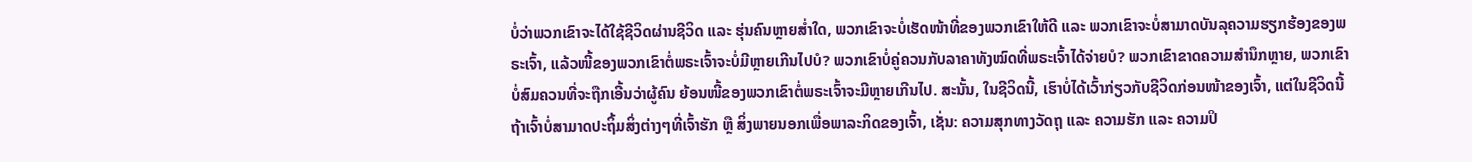ບໍ່ວ່າພວກເຂົາຈະໄດ້ໃຊ້ຊີວິດຜ່ານຊີວິດ ແລະ ຮຸ່ນຄົນຫຼາຍສໍ່າໃດ, ພວກເຂົາຈະບໍ່ເຮັດໜ້າທີ່ຂອງພວກເຂົາໃຫ້ດີ ແລະ ພວກເຂົາຈະບໍ່ສາມາດບັນລຸຄວາມຮຽກຮ້ອງຂອງພຣະເຈົ້າ, ແລ້ວໜີ້ຂອງພວກເຂົາຕໍ່ພຣະເຈົ້າຈະບໍ່ມີຫຼາຍເກີນໄປບໍ? ພວກເຂົາບໍ່ຄູ່ຄວນກັບລາຄາທັງໝົດທີ່ພຣະເຈົ້າໄດ້ຈ່າຍບໍ? ພວກເຂົາຂາດຄວາມສຳນຶກຫຼາຍ, ພວກເຂົາບໍ່ສົມຄວນທີ່ຈະຖືກເອີ້ນວ່າຜູ້ຄົນ ຍ້ອນໜີ້ຂອງພວກເຂົາຕໍ່ພຣະເຈົ້າຈະມີຫຼາຍເກີນໄປ. ສະນັ້ນ, ໃນຊີວິດນີ້, ເຮົາບໍ່ໄດ້ເວົ້າກ່ຽວກັບຊີວິດກ່ອນໜ້າຂອງເຈົ້າ, ແຕ່ໃນຊີວິດນີ້ ຖ້າເຈົ້າບໍ່ສາມາດປະຖິ້ມສິ່ງຕ່າງໆທີ່ເຈົ້າຮັກ ຫຼື ສິ່ງພາຍນອກເພື່ອພາລະກິດຂອງເຈົ້າ, ເຊັ່ນ: ຄວາມສຸກທາງວັດຖຸ ແລະ ຄວາມຮັກ ແລະ ຄວາມປິ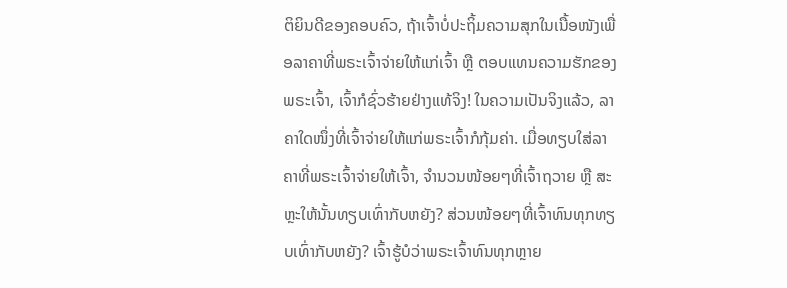ຕິຍິນດີຂອງຄອບຄົວ, ຖ້າເຈົ້າບໍ່ປະຖິ້ມຄວາມສຸກໃນເນື້ອໜັງເພື່ອລາຄາທີ່ພຣະເຈົ້າຈ່າຍໃຫ້ແກ່ເຈົ້າ ຫຼື ຕອບແທນຄວາມຮັກຂອງພຣະເຈົ້າ, ເຈົ້າກໍຊົ່ວຮ້າຍຢ່າງແທ້ຈິງ! ໃນຄວາມເປັນຈິງແລ້ວ, ລາຄາໃດໜຶ່ງທີ່ເຈົ້າຈ່າຍໃຫ້ແກ່ພຣະເຈົ້າກໍກຸ້ມຄ່າ. ເມື່ອທຽບໃສ່ລາຄາທີ່ພຣະເຈົ້າຈ່າຍໃຫ້ເຈົ້າ, ຈຳນວນໜ້ອຍໆທີ່ເຈົ້າຖວາຍ ຫຼື ສະຫຼະໃຫ້ນັ້ນທຽບເທົ່າກັບຫຍັງ? ສ່ວນໜ້ອຍໆທີ່ເຈົ້າທົນທຸກທຽບເທົ່າກັບຫຍັງ? ເຈົ້າຮູ້ບໍວ່າພຣະເຈົ້າທົນທຸກຫຼາຍ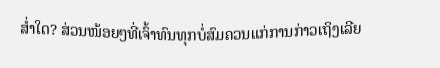ສໍ່າໃດ? ສ່ວນໜ້ອຍໆທີ່ເຈົ້າທົນທຸກບໍ່ສົມຄວນແກ່ການກ່າວເຖິງເລີຍ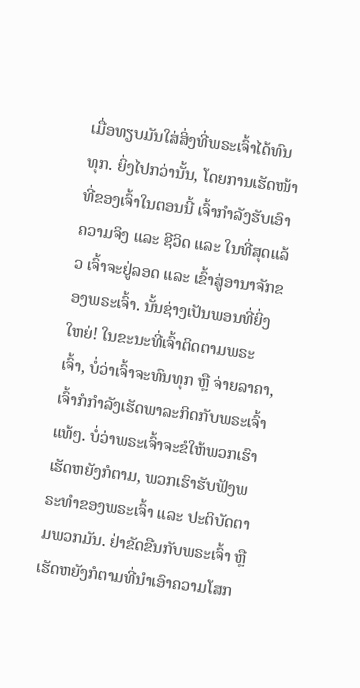ເມື່ອທຽບມັນໃສ່ສິ່ງທີ່ພຣະເຈົ້າໄດ້ທົນທຸກ. ຍິ່ງໄປກວ່ານັ້ນ, ໂດຍການເຮັດໜ້າທີ່ຂອງເຈົ້າໃນຕອນນີ້ ເຈົ້າກຳລັງຮັບເອົາຄວາມຈິງ ແລະ ຊີວິດ ແລະ ໃນທີ່ສຸດແລ້ວ ເຈົ້າຈະຢູ່ລອດ ແລະ ເຂົ້າສູ່ອານາຈັກຂອງພຣະເຈົ້າ. ນັ້ນຊ່າງເປັນພອນທີ່ຍິ່ງໃຫຍ່! ໃນຂະນະທີ່ເຈົ້າຕິດຕາມພຣະເຈົ້າ, ບໍ່ວ່າເຈົ້າຈະທົນທຸກ ຫຼື ຈ່າຍລາຄາ, ເຈົ້າກໍກຳລັງເຮັດພາລະກິດກັບພຣະເຈົ້າແທ້ໆ. ບໍ່ວ່າພຣະເຈົ້າຈະຂໍໃຫ້ພວກເຮົາເຮັດຫຍັງກໍຕາມ, ພວກເຮົາຮັບຟັງພຣະທຳຂອງພຣະເຈົ້າ ແລະ ປະຕິບັດຕາມພວກມັນ. ຢ່າຂັດຂືນກັບພຣະເຈົ້າ ຫຼື ເຮັດຫຍັງກໍຕາມທີ່ນໍາເອົາຄວາມໂສກ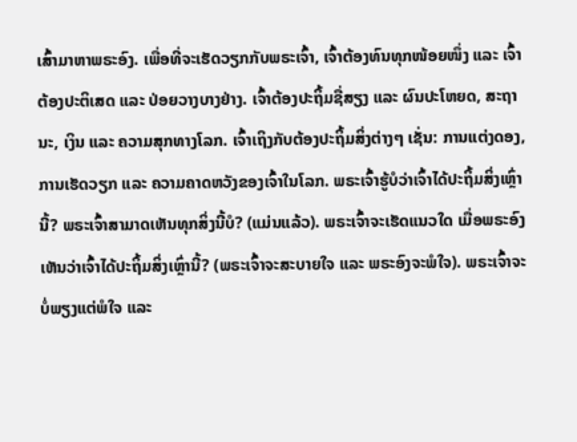ເສົ້າມາຫາພຣະອົງ. ເພື່ອທີ່ຈະເຮັດວຽກກັບພຣະເຈົ້າ, ເຈົ້າຕ້ອງທົນທຸກໜ້ອຍໜຶ່ງ ແລະ ເຈົ້າຕ້ອງປະຕິເສດ ແລະ ປ່ອຍວາງບາງຢ່າງ. ເຈົ້າຕ້ອງປະຖິ້ມຊື່ສຽງ ແລະ ຜົນປະໂຫຍດ, ສະຖານະ, ເງິນ ແລະ ຄວາມສຸກທາງໂລກ. ເຈົ້າເຖິງກັບຕ້ອງປະຖິ້ມສິ່ງຕ່າງໆ ເຊັ່ນ: ການແຕ່ງດອງ, ການເຮັດວຽກ ແລະ ຄວາມຄາດຫວັງຂອງເຈົ້າໃນໂລກ. ພຣະເຈົ້າຮູ້ບໍວ່າເຈົ້າໄດ້ປະຖິ້ມສິ່ງເຫຼົ່ານີ້? ພຣະເຈົ້າສາມາດເຫັນທຸກສິ່ງນີ້ບໍ? (ແມ່ນແລ້ວ). ພຣະເຈົ້າຈະເຮັດແນວໃດ ເມື່ອພຣະອົງເຫັນວ່າເຈົ້າໄດ້ປະຖິ້ມສິ່ງເຫຼົ່ານີ້? (ພຣະເຈົ້າຈະສະບາຍໃຈ ແລະ ພຣະອົງຈະພໍໃຈ). ພຣະເຈົ້າຈະບໍ່ພຽງແຕ່ພໍໃຈ ແລະ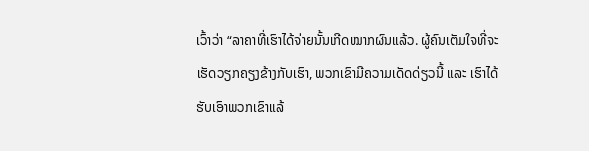ເວົ້າວ່າ “ລາຄາທີ່ເຮົາໄດ້ຈ່າຍນັ້ນເກີດໝາກຜົນແລ້ວ. ຜູ້ຄົນເຕັມໃຈທີ່ຈະເຮັດວຽກຄຽງຂ້າງກັບເຮົາ, ພວກເຂົາມີຄວາມເດັດດ່ຽວນີ້ ແລະ ເຮົາໄດ້ຮັບເອົາພວກເຂົາແລ້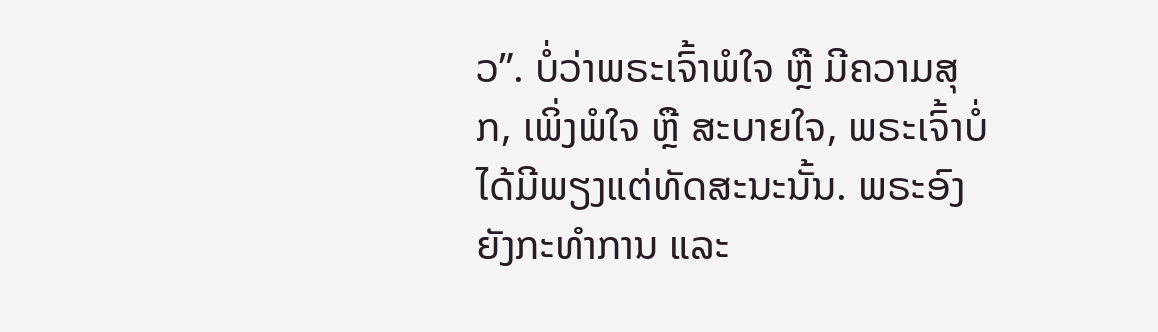ວ”. ບໍ່ວ່າພຣະເຈົ້າພໍໃຈ ຫຼື ມີຄວາມສຸກ, ເພິ່ງພໍໃຈ ຫຼື ສະບາຍໃຈ, ພຣະເຈົ້າບໍ່ໄດ້ມີພຽງແຕ່ທັດສະນະນັ້ນ. ພຣະອົງຍັງກະທຳການ ແລະ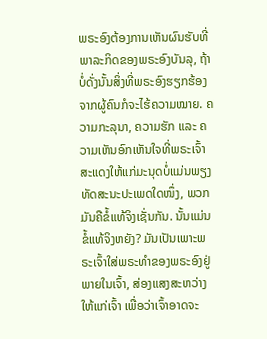ພຣະອົງຕ້ອງການເຫັນຜົນຮັບທີ່ພາລະກິດຂອງພຣະອົງບັນລຸ, ຖ້າບໍ່ດັ່ງນັ້ນສິ່ງທີ່ພຣະອົງຮຽກຮ້ອງຈາກຜູ້ຄົນກໍຈະໄຮ້ຄວາມໝາຍ. ຄວາມກະລຸນາ, ຄວາມຮັກ ແລະ ຄວາມເຫັນອົກເຫັນໃຈທີ່ພຣະເຈົ້າສະແດງໃຫ້ແກ່ມະນຸດບໍ່ແມ່ນພຽງທັດສະນະປະເພດໃດໜຶ່ງ, ພວກມັນຄືຂໍ້ແທ້ຈິງເຊັ່ນກັນ. ນັ້ນແມ່ນຂໍ້ແທ້ຈິງຫຍັງ? ມັນເປັນເພາະພຣະເຈົ້າໃສ່ພຣະທຳຂອງພຣະອົງຢູ່ພາຍໃນເຈົ້າ, ສ່ອງແສງສະຫວ່າງໃຫ້ແກ່ເຈົ້າ ເພື່ອວ່າເຈົ້າອາດຈະ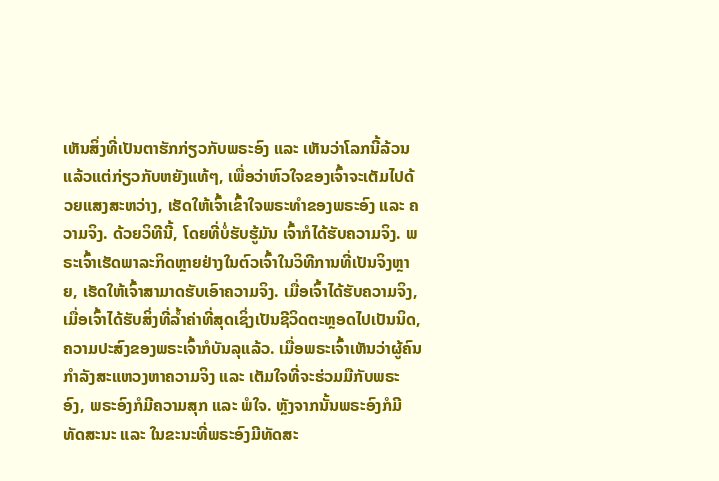ເຫັນສິ່ງທີ່ເປັນຕາຮັກກ່ຽວກັບພຣະອົງ ແລະ ເຫັນວ່າໂລກນີ້ລ້ວນແລ້ວແຕ່ກ່ຽວກັບຫຍັງແທ້ໆ, ເພື່ອວ່າຫົວໃຈຂອງເຈົ້າຈະເຕັມໄປດ້ວຍແສງສະຫວ່າງ, ເຮັດໃຫ້ເຈົ້າເຂົ້າໃຈພຣະທຳຂອງພຣະອົງ ແລະ ຄວາມຈິງ. ດ້ວຍວິທີນີ້, ໂດຍທີ່ບໍ່ຮັບຮູ້ມັນ ເຈົ້າກໍໄດ້ຮັບຄວາມຈິງ. ພຣະເຈົ້າເຮັດພາລະກິດຫຼາຍຢ່າງໃນຕົວເຈົ້າໃນວິທີການທີ່ເປັນຈິງຫຼາຍ, ເຮັດໃຫ້ເຈົ້າສາມາດຮັບເອົາຄວາມຈິງ. ເມື່ອເຈົ້າໄດ້ຮັບຄວາມຈິງ, ເມື່ອເຈົ້າໄດ້ຮັບສິ່ງທີ່ລໍ້າຄ່າທີ່ສຸດເຊິ່ງເປັນຊີວິດຕະຫຼອດໄປເປັນນິດ, ຄວາມປະສົງຂອງພຣະເຈົ້າກໍບັນລຸແລ້ວ. ເມື່ອພຣະເຈົ້າເຫັນວ່າຜູ້ຄົນກຳລັງສະແຫວງຫາຄວາມຈິງ ແລະ ເຕັມໃຈທີ່ຈະຮ່ວມມືກັບພຣະອົງ, ພຣະອົງກໍມີຄວາມສຸກ ແລະ ພໍໃຈ. ຫຼັງຈາກນັ້ນພຣະອົງກໍມີທັດສະນະ ແລະ ໃນຂະນະທີ່ພຣະອົງມີທັດສະ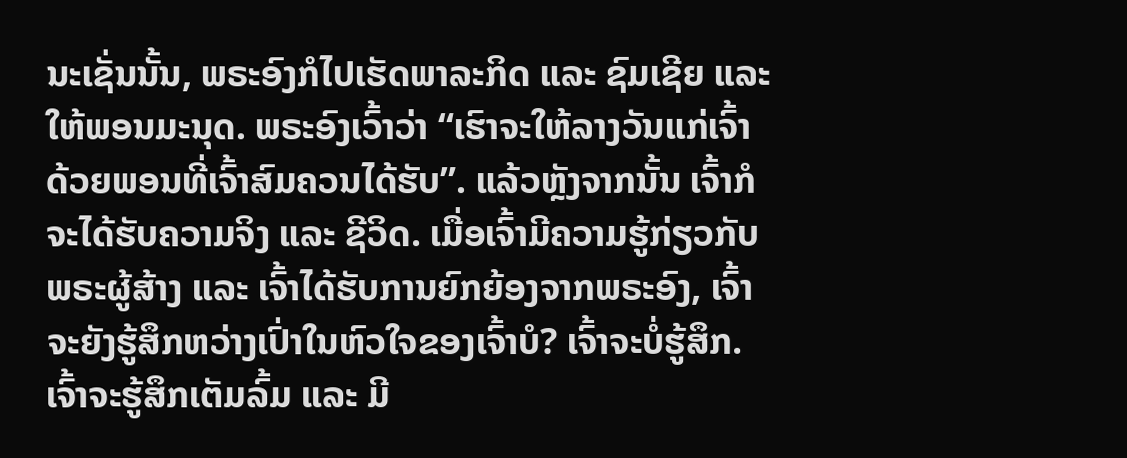ນະເຊັ່ນນັ້ນ, ພຣະອົງກໍໄປເຮັດພາລະກິດ ແລະ ຊົມເຊີຍ ແລະ ໃຫ້ພອນມະນຸດ. ພຣະອົງເວົ້າວ່າ “ເຮົາຈະໃຫ້ລາງວັນແກ່ເຈົ້າດ້ວຍພອນທີ່ເຈົ້າສົມຄວນໄດ້ຮັບ”. ແລ້ວຫຼັງຈາກນັ້ນ ເຈົ້າກໍຈະໄດ້ຮັບຄວາມຈິງ ແລະ ຊີວິດ. ເມື່ອເຈົ້າມີຄວາມຮູ້ກ່ຽວກັບພຣະຜູ້ສ້າງ ແລະ ເຈົ້າໄດ້ຮັບການຍົກຍ້ອງຈາກພຣະອົງ, ເຈົ້າຈະຍັງຮູ້ສຶກຫວ່າງເປົ່າໃນຫົວໃຈຂອງເຈົ້າບໍ? ເຈົ້າຈະບໍ່ຮູ້ສຶກ. ເຈົ້າຈະຮູ້ສຶກເຕັມລົ້ມ ແລະ ມີ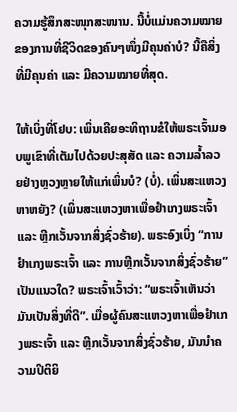ຄວາມຮູ້ສຶກສະໜຸກສະໜານ. ນີ້ບໍ່ແມ່ນຄວາມໝາຍຂອງການທີ່ຊີວິດຂອງຄົນໆໜຶ່ງມີຄຸນຄ່າບໍ? ນີ້ຄືສິ່ງທີ່ມີຄຸນຄ່າ ແລະ ມີຄວາມໝາຍທີ່ສຸດ.

ໃຫ້ເບິ່ງທີ່ໂຢບ: ເພິ່ນເຄີຍອະທິຖານຂໍໃຫ້ພຣະເຈົ້າມອບພູເຂົາທີ່ເຕັມໄປດ້ວຍປະສຸສັດ ແລະ ຄວາມລໍ້າລວຍຢ່າງຫຼວງຫຼາຍໃຫ້ແກ່ເພິ່ນບໍ? (ບໍ່). ເພິ່ນສະແຫວງຫາຫຍັງ? (ເພິ່ນສະແຫວງຫາເພື່ອຢຳເກງພຣະເຈົ້າ ແລະ ຫຼີກເວັ້ນຈາກສິ່ງຊົ່ວຮ້າຍ). ພຣະອົງເບິ່ງ “ການຢຳເກງພຣະເຈົ້າ ແລະ ການຫຼີກເວັ້ນຈາກສິ່ງຊົ່ວຮ້າຍ” ເປັນແນວໃດ? ພຣະເຈົ້າເວົ້າວ່າ: “ພຣະເຈົ້າເຫັນວ່າມັນເປັນສິ່ງທີ່ດີ”. ເມື່ອຜູ້ຄົນສະແຫວງຫາເພື່ອຢຳເກງພຣະເຈົ້າ ແລະ ຫຼີກເວັ້ນຈາກສິ່ງຊົ່ວຮ້າຍ, ມັນນໍາຄວາມປິຕິຍິ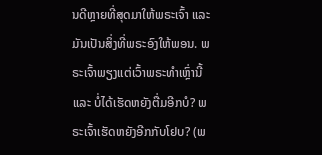ນດີຫຼາຍທີ່ສຸດມາໃຫ້ພຣະເຈົ້າ ແລະ ມັນເປັນສິ່ງທີ່ພຣະອົງໃຫ້ພອນ. ພຣະເຈົ້າພຽງແຕ່ເວົ້າພຣະທຳເຫຼົ່ານີ້ ແລະ ບໍ່ໄດ້ເຮັດຫຍັງຕື່ມອີກບໍ? ພຣະເຈົ້າເຮັດຫຍັງອີກກັບໂຢບ? (ພ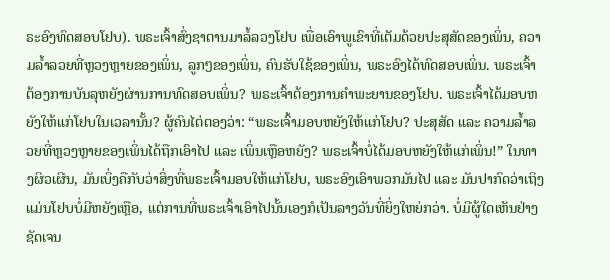ຣະອົງທົດສອບໂຢບ). ພຣະເຈົ້າສົ່ງຊາຕານມາລໍ້ລວງໂຢບ ເພື່ອເອົາພູເຂົາທີ່ເຕັມດ້ວຍປະສຸສັດຂອງເພິ່ນ, ຄວາມລໍ້າລວຍທີ່ຫຼວງຫຼາຍຂອງເພິ່ນ, ລູກໆຂອງເພິ່ນ, ຄົນຮັບໃຊ້ຂອງເພິ່ນ, ພຣະອົງໄດ້ທົດສອບເພິ່ນ. ພຣະເຈົ້າຕ້ອງການບັນລຸຫຍັງຜ່ານການທົດສອບເພິ່ນ? ພຣະເຈົ້າຕ້ອງການຄຳພະຍານຂອງໂຢບ. ພຣະເຈົ້າໄດ້ມອບຫຍັງໃຫ້ແກ່ໂຢບໃນເວລານັ້ນ? ຜູ້ຄົນໄຕ່ຕອງວ່າ: “ພຣະເຈົ້າມອບຫຍັງໃຫ້ແກ່ໂຢບ? ປະສຸສັດ ແລະ ຄວາມລໍ້າລວຍທີ່ຫຼວງຫຼາຍຂອງເພິ່ນໄດ້ຖືກເອົາໄປ ແລະ ເພິ່ນເຫຼືອຫຍັງ? ພຣະເຈົ້າບໍ່ໄດ້ມອບຫຍັງໃຫ້ແກ່ເພິ່ນ!” ໃນທາງຜິວເຜີນ, ມັນເບິ່ງຄືກັບວ່າສິ່ງທີ່ພຣະເຈົ້າມອບໃຫ້ແກ່ໂຢບ, ພຣະອົງເອົາພວກມັນໄປ ແລະ ມັນປາກົດວ່າເຖິງແມ່ນໂຢບບໍ່ມີຫຍັງເຫຼືອ, ແຕ່ການທີ່ພຣະເຈົ້າເອົາໄປນັ້ນເອງກໍເປັນລາງວັນທີ່ຍິ່ງໃຫຍ່ກວ່າ. ບໍ່ມີຜູ້ໃດເຫັນຢ່າງຊັດເຈນ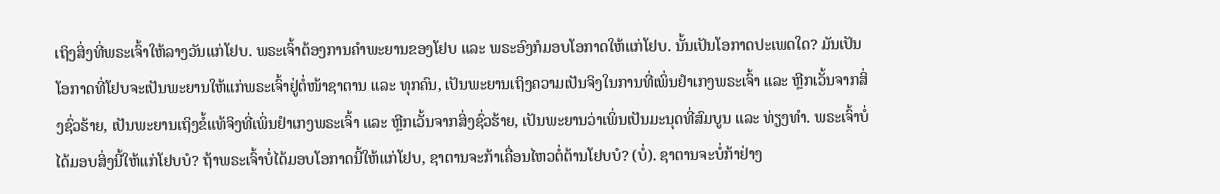ເຖິງສິ່ງທີ່ພຣະເຈົ້າໃຫ້ລາງວັນແກ່ໂຢບ. ພຣະເຈົ້າຕ້ອງການຄຳພະຍານຂອງໂຢບ ແລະ ພຣະອົງກໍມອບໂອກາດໃຫ້ແກ່ໂຢບ. ນັ້ນເປັນໂອກາດປະເພດໃດ? ມັນເປັນໂອກາດທີ່ໂຢບຈະເປັນພະຍານໃຫ້ແກ່ພຣະເຈົ້າຢູ່ຕໍ່ໜ້າຊາຕານ ແລະ ທຸກຄົນ, ເປັນພະຍານເຖິງຄວາມເປັນຈິງໃນການທີ່ເພິ່ນຢຳເກງພຣະເຈົ້າ ແລະ ຫຼີກເວັ້ນຈາກສິ່ງຊົ່ວຮ້າຍ, ເປັນພະຍານເຖິງຂໍ້ແທ້ຈິງທີ່ເພິ່ນຢຳເກງພຣະເຈົ້າ ແລະ ຫຼີກເວັ້ນຈາກສິ່ງຊົ່ວຮ້າຍ, ເປັນພະຍານວ່າເພິ່ນເປັນມະນຸດທີ່ສົມບູນ ແລະ ທ່ຽງທຳ. ພຣະເຈົ້າບໍ່ໄດ້ມອບສິ່ງນີ້ໃຫ້ແກ່ໂຢບບໍ? ຖ້າພຣະເຈົ້າບໍ່ໄດ້ມອບໂອກາດນີ້ໃຫ້ແກ່ໂຢບ, ຊາຕານຈະກ້າເຄື່ອນໄຫວຕໍ່ຕ້ານໂຢບບໍ? (ບໍ່). ຊາຕານຈະບໍ່ກ້າຢ່າງ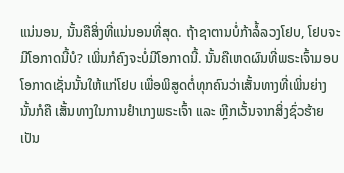ແນ່ນອນ, ນັ້ນຄືສິ່ງທີ່ແນ່ນອນທີ່ສຸດ. ຖ້າຊາຕານບໍ່ກ້າລໍ້ລວງໂຢບ, ໂຢບຈະມີໂອກາດນີ້ບໍ? ເພິ່ນກໍຄົງຈະບໍ່ມີໂອກາດນີ້. ນັ້ນຄືເຫດຜົນທີ່ພຣະເຈົ້າມອບໂອກາດເຊັ່ນນັ້ນໃຫ້ແກ່ໂຢບ ເພື່ອພິສູດຕໍ່ທຸກຄົນວ່າເສັ້ນທາງທີ່ເພິ່ນຍ່າງ ນັ້ນກໍຄື ເສັ້ນທາງໃນການຢຳເກງພຣະເຈົ້າ ແລະ ຫຼີກເວັ້ນຈາກສິ່ງຊົ່ວຮ້າຍ ເປັນ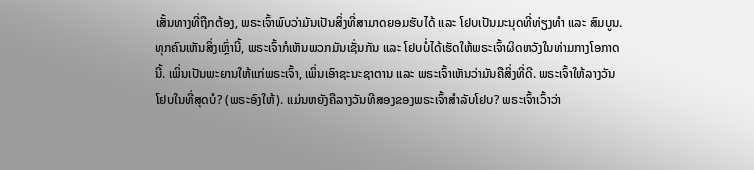ເສັ້ນທາງທີ່ຖືກຕ້ອງ, ພຣະເຈົ້າພົບວ່າມັນເປັນສິ່ງທີ່ສາມາດຍອມຮັບໄດ້ ແລະ ໂຢບເປັນມະນຸດທີ່ທ່ຽງທຳ ແລະ ສົມບູນ. ທຸກຄົນເຫັນສິ່ງເຫຼົ່ານີ້, ພຣະເຈົ້າກໍເຫັນພວກມັນເຊັ່ນກັນ ແລະ ໂຢບບໍ່ໄດ້ເຮັດໃຫ້ພຣະເຈົ້າຜິດຫວັງໃນທ່າມກາງໂອກາດນີ້. ເພິ່ນເປັນພະຍານໃຫ້ແກ່ພຣະເຈົ້າ, ເພິ່ນເອົາຊະນະຊາຕານ ແລະ ພຣະເຈົ້າເຫັນວ່າມັນຄືສິ່ງທີ່ດີ. ພຣະເຈົ້າໃຫ້ລາງວັນໂຢບໃນທີ່ສຸດບໍ? (ພຣະອົງໃຫ້). ແມ່ນຫຍັງຄືລາງວັນທີສອງຂອງພຣະເຈົ້າສຳລັບໂຢບ? ພຣະເຈົ້າເວົ້າວ່າ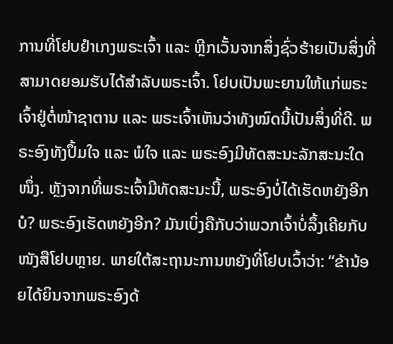ການທີ່ໂຢບຢຳເກງພຣະເຈົ້າ ແລະ ຫຼີກເວັ້ນຈາກສິ່ງຊົ່ວຮ້າຍເປັນສິ່ງທີ່ສາມາດຍອມຮັບໄດ້ສຳລັບພຣະເຈົ້າ. ໂຢບເປັນພະຍານໃຫ້ແກ່ພຣະເຈົ້າຢູ່ຕໍ່ໜ້າຊາຕານ ແລະ ພຣະເຈົ້າເຫັນວ່າທັງໝົດນີ້ເປັນສິ່ງທີ່ດີ. ພຣະອົງທັງປຶ້ມໃຈ ແລະ ພໍໃຈ ແລະ ພຣະອົງມີທັດສະນະລັກສະນະໃດໜຶ່ງ. ຫຼັງຈາກທີ່ພຣະເຈົ້າມີທັດສະນະນີ້, ພຣະອົງບໍ່ໄດ້ເຮັດຫຍັງອີກບໍ? ພຣະອົງເຮັດຫຍັງອີກ? ມັນເບິ່ງຄືກັບວ່າພວກເຈົ້າບໍ່ລຶ້ງເຄີຍກັບໜັງສືໂຢບຫຼາຍ. ພາຍໃຕ້ສະຖານະການຫຍັງທີ່ໂຢບເວົ້າວ່າ: “ຂ້ານ້ອຍໄດ້ຍິນຈາກພຣະອົງດ້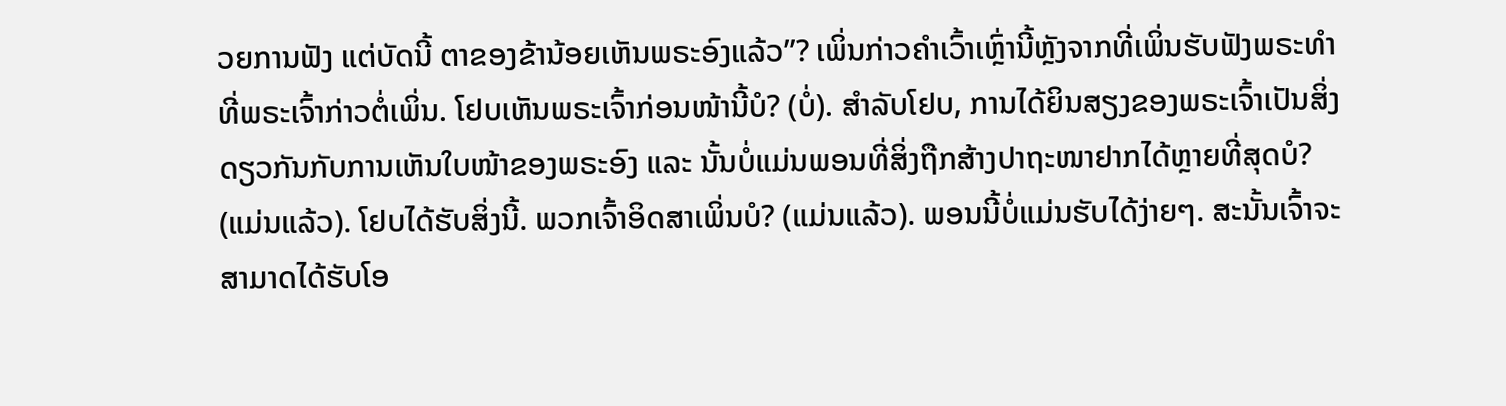ວຍການຟັງ ແຕ່ບັດນີ້ ຕາຂອງຂ້ານ້ອຍເຫັນພຣະອົງແລ້ວ”? ເພິ່ນກ່າວຄຳເວົ້າເຫຼົ່ານີ້ຫຼັງຈາກທີ່ເພິ່ນຮັບຟັງພຣະທຳທີ່ພຣະເຈົ້າກ່າວຕໍ່ເພິ່ນ. ໂຢບເຫັນພຣະເຈົ້າກ່ອນໜ້ານີ້ບໍ? (ບໍ່). ສຳລັບໂຢບ, ການໄດ້ຍິນສຽງຂອງພຣະເຈົ້າເປັນສິ່ງດຽວກັນກັບການເຫັນໃບໜ້າຂອງພຣະອົງ ແລະ ນັ້ນບໍ່ແມ່ນພອນທີ່ສິ່ງຖືກສ້າງປາຖະໜາຢາກໄດ້ຫຼາຍທີ່ສຸດບໍ? (ແມ່ນແລ້ວ). ໂຢບໄດ້ຮັບສິ່ງນີ້. ພວກເຈົ້າອິດສາເພິ່ນບໍ? (ແມ່ນແລ້ວ). ພອນນີ້ບໍ່ແມ່ນຮັບໄດ້ງ່າຍໆ. ສະນັ້ນເຈົ້າຈະສາມາດໄດ້ຮັບໂອ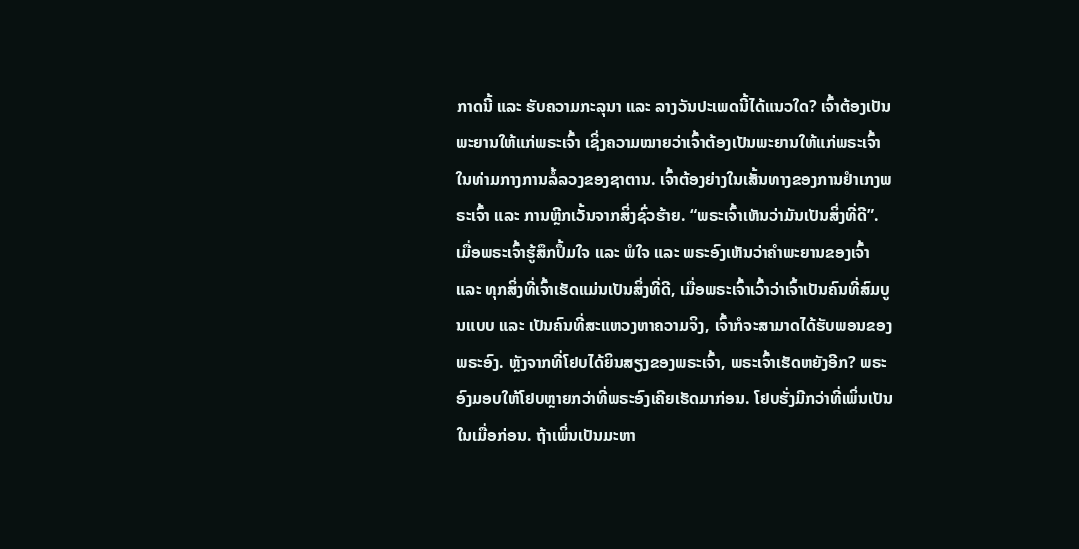ກາດນີ້ ແລະ ຮັບຄວາມກະລຸນາ ແລະ ລາງວັນປະເພດນີ້ໄດ້ແນວໃດ? ເຈົ້າຕ້ອງເປັນພະຍານໃຫ້ແກ່ພຣະເຈົ້າ ເຊິ່ງຄວາມໝາຍວ່າເຈົ້າຕ້ອງເປັນພະຍານໃຫ້ແກ່ພຣະເຈົ້າໃນທ່າມກາງການລໍ້ລວງຂອງຊາຕານ. ເຈົ້າຕ້ອງຍ່າງໃນເສັ້ນທາງຂອງການຢຳເກງພຣະເຈົ້າ ແລະ ການຫຼີກເວັ້ນຈາກສິ່ງຊົ່ວຮ້າຍ. “ພຣະເຈົ້າເຫັນວ່າມັນເປັນສິ່ງທີ່ດີ”. ເມື່ອພຣະເຈົ້າຮູ້ສຶກປຶ້ມໃຈ ແລະ ພໍໃຈ ແລະ ພຣະອົງເຫັນວ່າຄຳພະຍານຂອງເຈົ້າ ແລະ ທຸກສິ່ງທີ່ເຈົ້າເຮັດແມ່ນເປັນສິ່ງທີ່ດີ, ເມື່ອພຣະເຈົ້າເວົ້າວ່າເຈົ້າເປັນຄົນທີ່ສົມບູນແບບ ແລະ ເປັນຄົນທີ່ສະແຫວງຫາຄວາມຈິງ, ເຈົ້າກໍຈະສາມາດໄດ້ຮັບພອນຂອງພຣະອົງ. ຫຼັງຈາກທີ່ໂຢບໄດ້ຍິນສຽງຂອງພຣະເຈົ້າ, ພຣະເຈົ້າເຮັດຫຍັງອີກ? ພຣະອົງມອບໃຫ້ໂຢບຫຼາຍກວ່າທີ່ພຣະອົງເຄີຍເຮັດມາກ່ອນ. ໂຢບຮັ່ງມີກວ່າທີ່ເພິ່ນເປັນໃນເມື່ອກ່ອນ. ຖ້າເພິ່ນເປັນມະຫາ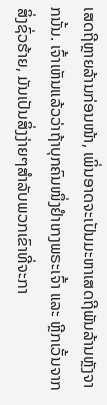ເສດຖີຫຼາຍລ້ານກ່ອນໜ້າ, ເພິ່ນອາດຈະເປັນມະຫາເສດຖີພັນລ້ານຫຼັງຈາກນັ້ນ. ເຈົ້າເຫັນແລ້ວວ່າຖ້າບຸກຄົນໜຶ່ງຢຳເກງພຣະເຈົ້າ ແລະ ຫຼີກເວັ້ນຈາກສິ່ງຊົ່ວຮ້າຍ, ມັນເປັນສິ່ງງ່າຍໆສຳລັບພວກເຂົາທີ່ຈະກາ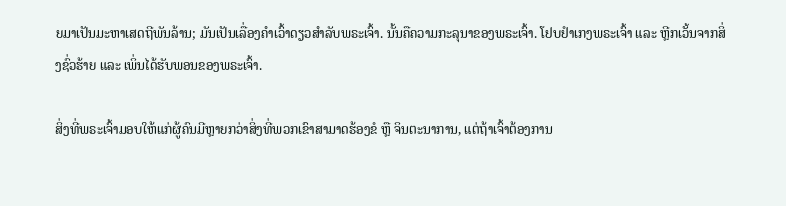ຍມາເປັນມະຫາເສດຖີພັນລ້ານ; ມັນເປັນເລື່ອງຄຳເວົ້າດຽວສຳລັບພຣະເຈົ້າ. ນັ້ນຄືຄວາມກະລຸນາຂອງພຣະເຈົ້າ. ໂຢບຢຳເກງພຣະເຈົ້າ ແລະ ຫຼີກເວັ້ນຈາກສິ່ງຊົ່ວຮ້າຍ ແລະ ເພິ່ນໄດ້ຮັບພອນຂອງພຣະເຈົ້າ.

ສິ່ງທີ່ພຣະເຈົ້າມອບໃຫ້ແກ່ຜູ້ຄົນມີຫຼາຍກວ່າສິ່ງທີ່ພວກເຂົາສາມາດຮ້ອງຂໍ ຫຼື ຈິນຕະນາການ, ແຕ່ຖ້າເຈົ້າຕ້ອງການ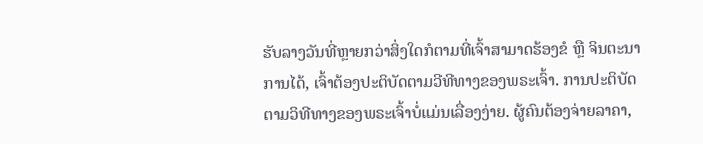ຮັບລາງວັນທີ່ຫຼາຍກວ່າສິ່ງໃດກໍຕາມທີ່ເຈົ້າສາມາດຮ້ອງຂໍ ຫຼື ຈິນຕະນາການໄດ້, ເຈົ້າຕ້ອງປະຕິບັດຕາມວີທີທາງຂອງພຣະເຈົ້າ. ການປະຕິບັດຕາມວິທີທາງຂອງພຣະເຈົ້າບໍ່ແມ່ນເລື່ອງງ່າຍ. ຜູ້ຄົນຕ້ອງຈ່າຍລາຄາ,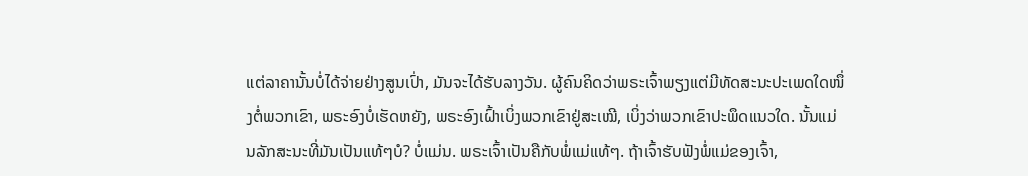ແຕ່ລາຄານັ້ນບໍ່ໄດ້ຈ່າຍຢ່າງສູນເປົ່າ, ມັນຈະໄດ້ຮັບລາງວັນ. ຜູ້ຄົນຄິດວ່າພຣະເຈົ້າພຽງແຕ່ມີທັດສະນະປະເພດໃດໜຶ່ງຕໍ່ພວກເຂົາ, ພຣະອົງບໍ່ເຮັດຫຍັງ, ພຣະອົງເຝົ້າເບິ່ງພວກເຂົາຢູ່ສະເໝີ, ເບິ່ງວ່າພວກເຂົາປະພຶດແນວໃດ. ນັ້ນແມ່ນລັກສະນະທີ່ມັນເປັນແທ້ໆບໍ? ບໍ່ແມ່ນ. ພຣະເຈົ້າເປັນຄືກັບພໍ່ແມ່ແທ້ໆ. ຖ້າເຈົ້າຮັບຟັງພໍ່ແມ່ຂອງເຈົ້າ,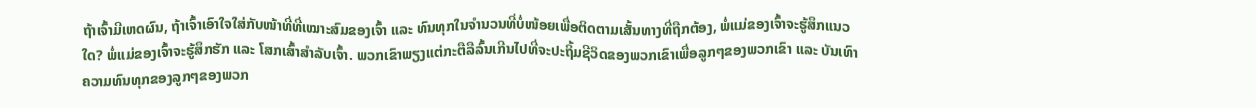ຖ້າເຈົ້າມີເຫດຜົນ, ຖ້າເຈົ້າເອົາໃຈໃສ່ກັບໜ້າທີ່ທີ່ເໝາະສົມຂອງເຈົ້າ ແລະ ທົນທຸກໃນຈຳນວນທີ່ບໍ່ໜ້ອຍເພື່ອຕິດຕາມເສັ້ນທາງທີ່ຖືກຕ້ອງ, ພໍ່ແມ່ຂອງເຈົ້າຈະຮູ້ສຶກແນວໃດ? ພໍ່ແມ່ຂອງເຈົ້າຈະຮູ້ສຶກຮັກ ແລະ ໂສກເສົ້າສຳລັບເຈົ້າ. ພວກເຂົາພຽງແຕ່ກະຕືລືລົ້ນເກີນໄປທີ່ຈະປະຖິ້ມຊີວິດຂອງພວກເຂົາເພື່ອລູກໆຂອງພວກເຂົາ ແລະ ບັນເທົາຄວາມທົນທຸກຂອງລູກໆຂອງພວກ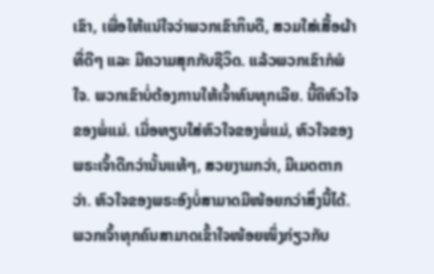ເຂົາ, ເພື່ອໃຫ້ແນ່ໃຈວ່າພວກເຂົາກິນດີ, ສວມໃສ່ເສື້ອຜ້າທີ່ດີໆ ແລະ ມີຄວາມສຸກກັບຊີວິດ. ແລ້ວພວກເຂົາກໍພໍໃຈ. ພວກເຂົາບໍ່ຕ້ອງການໃຫ້ເຈົ້າທົນທຸກເລີຍ. ນີ້ຄືຫົວໃຈຂອງພໍ່ແມ່. ເມື່ອທຽບໃສ່ຫົວໃຈຂອງພໍ່ແມ່, ຫົວໃຈຂອງພຣະເຈົ້າດີກວ່ານັ້ນແທ້ໆ, ສວຍງາມກວ່າ, ມີເມດຕາກວ່າ. ຫົວໃຈຂອງພຣະອົງບໍ່ສາມາດມີໜ້ອຍກວ່າສິ່ງນີ້ໄດ້. ພວກເຈົ້າທຸກຄົນສາມາດເຂົ້າໃຈໜ້ອຍໜຶ່ງກ່ຽວກັບ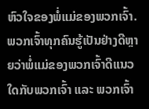ຫົວໃຈຂອງພໍ່ແມ່ຂອງພວກເຈົ້າ. ພວກເຈົ້າທຸກຄົນຮູ້ເປັນຢ່າງດີຫຼາຍວ່າພໍ່ແມ່ຂອງພວກເຈົ້າດີແນວໃດກັບພວກເຈົ້າ ແລະ ພວກເຈົ້າ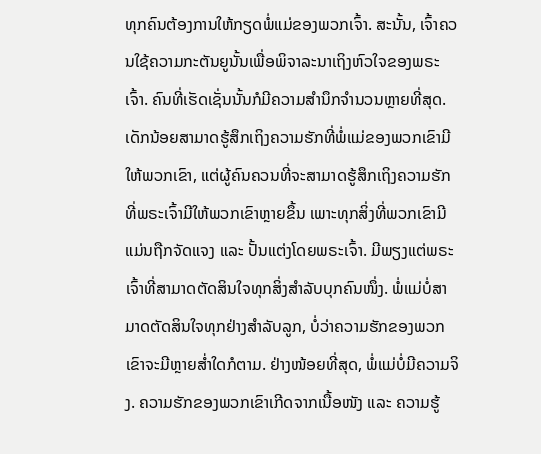ທຸກຄົນຕ້ອງການໃຫ້ກຽດພໍ່ແມ່ຂອງພວກເຈົ້າ. ສະນັ້ນ, ເຈົ້າຄວນໃຊ້ຄວາມກະຕັນຍູນັ້ນເພື່ອພິຈາລະນາເຖິງຫົວໃຈຂອງພຣະເຈົ້າ. ຄົນທີ່ເຮັດເຊັ່ນນັ້ນກໍມີຄວາມສຳນຶກຈຳນວນຫຼາຍທີ່ສຸດ. ເດັກນ້ອຍສາມາດຮູ້ສຶກເຖິງຄວາມຮັກທີ່ພໍ່ແມ່ຂອງພວກເຂົາມີໃຫ້ພວກເຂົາ, ແຕ່ຜູ້ຄົນຄວນທີ່ຈະສາມາດຮູ້ສຶກເຖິງຄວາມຮັກທີ່ພຣະເຈົ້າມີໃຫ້ພວກເຂົາຫຼາຍຂຶ້ນ ເພາະທຸກສິ່ງທີ່ພວກເຂົາມີແມ່ນຖືກຈັດແຈງ ແລະ ປັ້ນແຕ່ງໂດຍພຣະເຈົ້າ. ມີພຽງແຕ່ພຣະເຈົ້າທີ່ສາມາດຕັດສິນໃຈທຸກສິ່ງສຳລັບບຸກຄົນໜຶ່ງ. ພໍ່ແມ່ບໍ່ສາມາດຕັດສິນໃຈທຸກຢ່າງສຳລັບລູກ, ບໍ່ວ່າຄວາມຮັກຂອງພວກເຂົາຈະມີຫຼາຍສໍ່າໃດກໍຕາມ. ຢ່າງໜ້ອຍທີ່ສຸດ, ພໍ່ແມ່ບໍ່ມີຄວາມຈິງ. ຄວາມຮັກຂອງພວກເຂົາເກີດຈາກເນື້ອໜັງ ແລະ ຄວາມຮູ້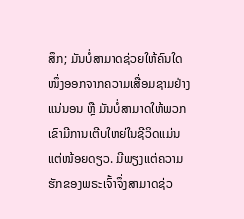ສຶກ; ມັນບໍ່ສາມາດຊ່ວຍໃຫ້ຄົນໃດໜຶ່ງອອກຈາກຄວາມເສື່ອມຊາມຢ່າງແນ່ນອນ ຫຼື ມັນບໍ່ສາມາດໃຫ້ພວກເຂົາມີການເຕີບໃຫຍ່ໃນຊີວິດແມ່ນແຕ່ໜ້ອຍດຽວ. ມີພຽງແຕ່ຄວາມຮັກຂອງພຣະເຈົ້າຈຶ່ງສາມາດຊ່ວ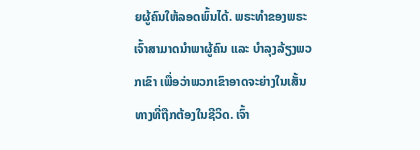ຍຜູ້ຄົນໃຫ້ລອດພົ້ນໄດ້. ພຣະທຳຂອງພຣະເຈົ້າສາມາດນໍາພາຜູ້ຄົນ ແລະ ບຳລຸງລ້ຽງພວກເຂົາ ເພື່ອວ່າພວກເຂົາອາດຈະຍ່າງໃນເສັ້ນທາງທີ່ຖືກຕ້ອງໃນຊີວິດ. ເຈົ້າ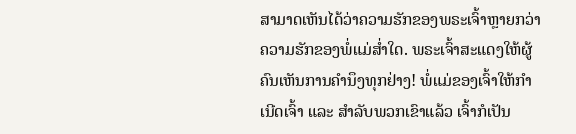ສາມາດເຫັນໄດ້ວ່າຄວາມຮັກຂອງພຣະເຈົ້າຫຼາຍກວ່າຄວາມຮັກຂອງພໍ່ແມ່ສໍ່າໃດ. ພຣະເຈົ້າສະແດງໃຫ້ຜູ້ຄົນເຫັນການຄຳນຶງທຸກຢ່າງ! ພໍ່ແມ່ຂອງເຈົ້າໃຫ້ກຳເນີດເຈົ້າ ແລະ ສຳລັບພວກເຂົາແລ້ວ ເຈົ້າກໍເປັນ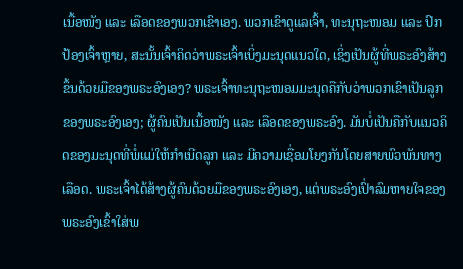ເນື້ອໜັງ ແລະ ເລືອດຂອງພວກເຂົາເອງ. ພວກເຂົາດູແລເຈົ້າ, ທະນຸຖະໜອມ ແລະ ປົກປ້ອງເຈົ້າຫຼາຍ, ສະນັ້ນເຈົ້າຄິດວ່າພຣະເຈົ້າເບິ່ງມະນຸດແນວໃດ, ເຊິ່ງເປັນຜູ້ທີ່ພຣະອົງສ້າງຂຶ້ນດ້ວຍມືຂອງພຣະອົງເອງ? ພຣະເຈົ້າທະນຸຖະໜອມມະນຸດຄືກັບວ່າພວກເຂົາເປັນລູກຂອງພຣະອົງເອງ; ຜູ້ຄົນເປັນເນື້ອໜັງ ແລະ ເລືອດຂອງພຣະອົງ. ມັນບໍ່ເປັນຄືກັບແນວຄິດຂອງມະນຸດທີ່ພໍ່ແມ່ໃຫ້ກຳເນີດລູກ ແລະ ມີຄວາມເຊື່ອມໂຍງກັນໂດຍສາຍພົວພັນທາງເລືອດ. ພຣະເຈົ້າໄດ້ສ້າງຜູ້ຄົນດ້ວຍມືຂອງພຣະອົງເອງ, ແຕ່ພຣະອົງເປົ່າລົມຫາຍໃຈຂອງພຣະອົງເຂົ້າໃສ່ພ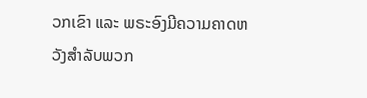ວກເຂົາ ແລະ ພຣະອົງມີຄວາມຄາດຫວັງສຳລັບພວກ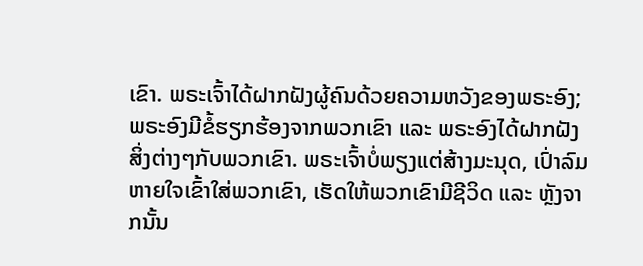ເຂົາ. ພຣະເຈົ້າໄດ້ຝາກຝັງຜູ້ຄົນດ້ວຍຄວາມຫວັງຂອງພຣະອົງ; ພຣະອົງມີຂໍ້ຮຽກຮ້ອງຈາກພວກເຂົາ ແລະ ພຣະອົງໄດ້ຝາກຝັງສິ່ງຕ່າງໆກັບພວກເຂົາ. ພຣະເຈົ້າບໍ່ພຽງແຕ່ສ້າງມະນຸດ, ເປົ່າລົມຫາຍໃຈເຂົ້າໃສ່ພວກເຂົາ, ເຮັດໃຫ້ພວກເຂົາມີຊີວິດ ແລະ ຫຼັງຈາກນັ້ນ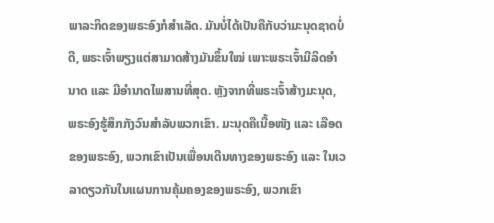ພາລະກິດຂອງພຣະອົງກໍສຳເລັດ. ມັນບໍ່ໄດ້ເປັນຄືກັບວ່າມະນຸດຊາດບໍ່ດີ, ພຣະເຈົ້າພຽງແຕ່ສາມາດສ້າງມັນຂຶ້ນໃໝ່ ເພາະພຣະເຈົ້າມີລິດອຳນາດ ແລະ ມີອຳນາດໄພສານທີ່ສຸດ. ຫຼັງຈາກທີ່ພຣະເຈົ້າສ້າງມະນຸດ, ພຣະອົງຮູ້ສຶກກັງວົນສຳລັບພວກເຂົາ. ມະນຸດຄືເນື້ອໜັງ ແລະ ເລືອດຂອງພຣະອົງ, ພວກເຂົາເປັນເພື່ອນເດີນທາງຂອງພຣະອົງ ແລະ ໃນເວລາດຽວກັນໃນແຜນການຄຸ້ມຄອງຂອງພຣະອົງ, ພວກເຂົາ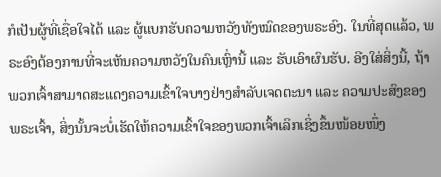ກໍເປັນຜູ້ທີ່ເຊື່ອໃຈໄດ້ ແລະ ຜູ້ແບກຮັບຄວາມຫວັງທັງໝົດຂອງພຣະອົງ. ໃນທີ່ສຸດແລ້ວ, ພຣະອົງຕ້ອງການທີ່ຈະເຫັນຄວາມຫວັງໃນຄົນເຫຼົ່ານີ້ ແລະ ຮັບເອົາຜົນຮັບ. ອີງໃສ່ສິ່ງນີ້, ຖ້າພວກເຈົ້າສາມາດສະແດງຄວາມເຂົ້າໃຈບາງຢ່າງສຳລັບເຈດຕະນາ ແລະ ຄວາມປະສົງຂອງພຣະເຈົ້າ, ສິ່ງນັ້ນຈະບໍ່ເຮັດໃຫ້ຄວາມເຂົ້າໃຈຂອງພວກເຈົ້າເລິກເຊິ່ງຂຶ້ນໜ້ອຍໜຶ່ງ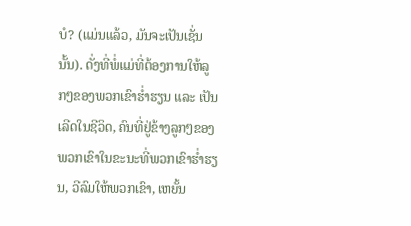ບໍ? (ແມ່ນແລ້ວ, ມັນຈະເປັນເຊັ່ນນັ້ນ). ດັ່ງທີ່ພໍ່ແມ່ທີ່ຕ້ອງການໃຫ້ລູກໆຂອງພວກເຂົາຮໍ່າຮຽນ ແລະ ເປັນເລີດໃນຊີວິດ, ຄົນທີ່ຢູ່ຂ້າງລູກໆຂອງພວກເຂົາໃນຂະນະທີ່ພວກເຂົາຮໍ່າຮຽນ, ວີລົມໃຫ້ພວກເຂົາ, ເຫຍັ້ນ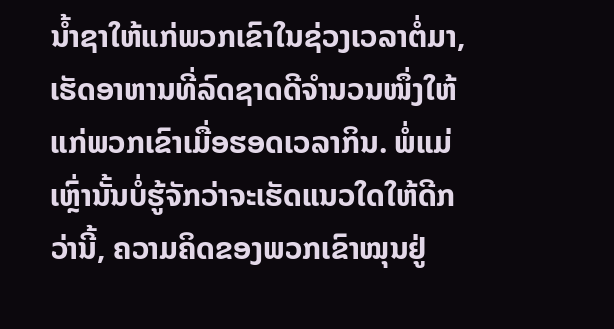ນໍ້າຊາໃຫ້ແກ່ພວກເຂົາໃນຊ່ວງເວລາຕໍ່ມາ, ເຮັດອາຫານທີ່ລົດຊາດດີຈຳນວນໜຶ່ງໃຫ້ແກ່ພວກເຂົາເມື່ອຮອດເວລາກິນ. ພໍ່ແມ່ເຫຼົ່ານັ້ນບໍ່ຮູ້ຈັກວ່າຈະເຮັດແນວໃດໃຫ້ດີກວ່ານີ້, ຄວາມຄິດຂອງພວກເຂົາໝຸນຢູ່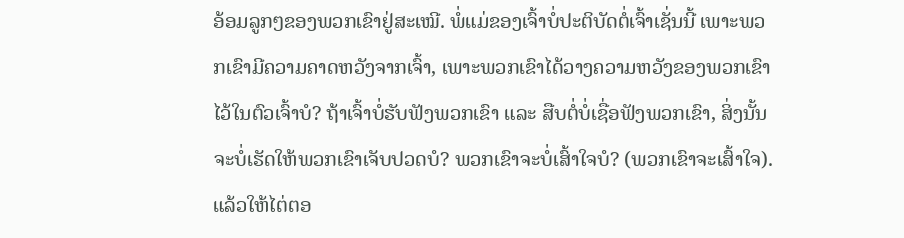ອ້ອມລູກໆຂອງພວກເຂົາຢູ່ສະເໝີ. ພໍ່ແມ່ຂອງເຈົ້າບໍ່ປະຕິບັດຕໍ່ເຈົ້າເຊັ່ນນີ້ ເພາະພວກເຂົາມີຄວາມຄາດຫວັງຈາກເຈົ້າ, ເພາະພວກເຂົາໄດ້ວາງຄວາມຫວັງຂອງພວກເຂົາໄວ້ໃນຕົວເຈົ້າບໍ? ຖ້າເຈົ້າບໍ່ຮັບຟັງພວກເຂົາ ແລະ ສືບຕໍ່ບໍ່ເຊື່ອຟັງພວກເຂົາ, ສິ່ງນັ້ນຈະບໍ່ເຮັດໃຫ້ພວກເຂົາເຈັບປວດບໍ? ພວກເຂົາຈະບໍ່ເສົ້າໃຈບໍ? (ພວກເຂົາຈະເສົ້າໃຈ). ແລ້ວໃຫ້ໄຕ່ຕອ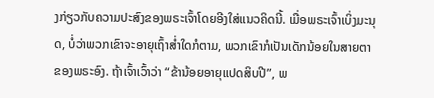ງກ່ຽວກັບຄວາມປະສົງຂອງພຣະເຈົ້າໂດຍອີງໃສ່ແນວຄິດນີ້. ເມື່ອພຣະເຈົ້າເບິ່ງມະນຸດ, ບໍ່ວ່າພວກເຂົາຈະອາຍຸເຖົ້າສໍ່າໃດກໍຕາມ, ພວກເຂົາກໍເປັນເດັກນ້ອຍໃນສາຍຕາຂອງພຣະອົງ. ຖ້າເຈົ້າເວົ້າວ່າ “ຂ້ານ້ອຍອາຍຸແປດສິບປີ”, ພ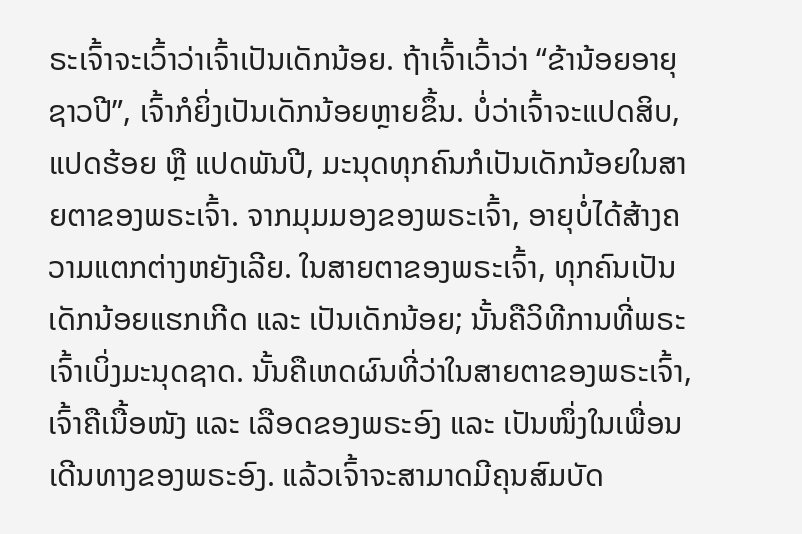ຣະເຈົ້າຈະເວົ້າວ່າເຈົ້າເປັນເດັກນ້ອຍ. ຖ້າເຈົ້າເວົ້າວ່າ “ຂ້ານ້ອຍອາຍຸຊາວປີ”, ເຈົ້າກໍຍິ່ງເປັນເດັກນ້ອຍຫຼາຍຂຶ້ນ. ບໍ່ວ່າເຈົ້າຈະແປດສິບ, ແປດຮ້ອຍ ຫຼື ແປດພັນປີ, ມະນຸດທຸກຄົນກໍເປັນເດັກນ້ອຍໃນສາຍຕາຂອງພຣະເຈົ້າ. ຈາກມຸມມອງຂອງພຣະເຈົ້າ, ອາຍຸບໍ່ໄດ້ສ້າງຄວາມແຕກຕ່າງຫຍັງເລີຍ. ໃນສາຍຕາຂອງພຣະເຈົ້າ, ທຸກຄົນເປັນເດັກນ້ອຍແຮກເກີດ ແລະ ເປັນເດັກນ້ອຍ; ນັ້ນຄືວິທີການທີ່ພຣະເຈົ້າເບິ່ງມະນຸດຊາດ. ນັ້ນຄືເຫດຜົນທີ່ວ່າໃນສາຍຕາຂອງພຣະເຈົ້າ, ເຈົ້າຄືເນື້ອໜັງ ແລະ ເລືອດຂອງພຣະອົງ ແລະ ເປັນໜຶ່ງໃນເພື່ອນເດີນທາງຂອງພຣະອົງ. ແລ້ວເຈົ້າຈະສາມາດມີຄຸນສົມບັດ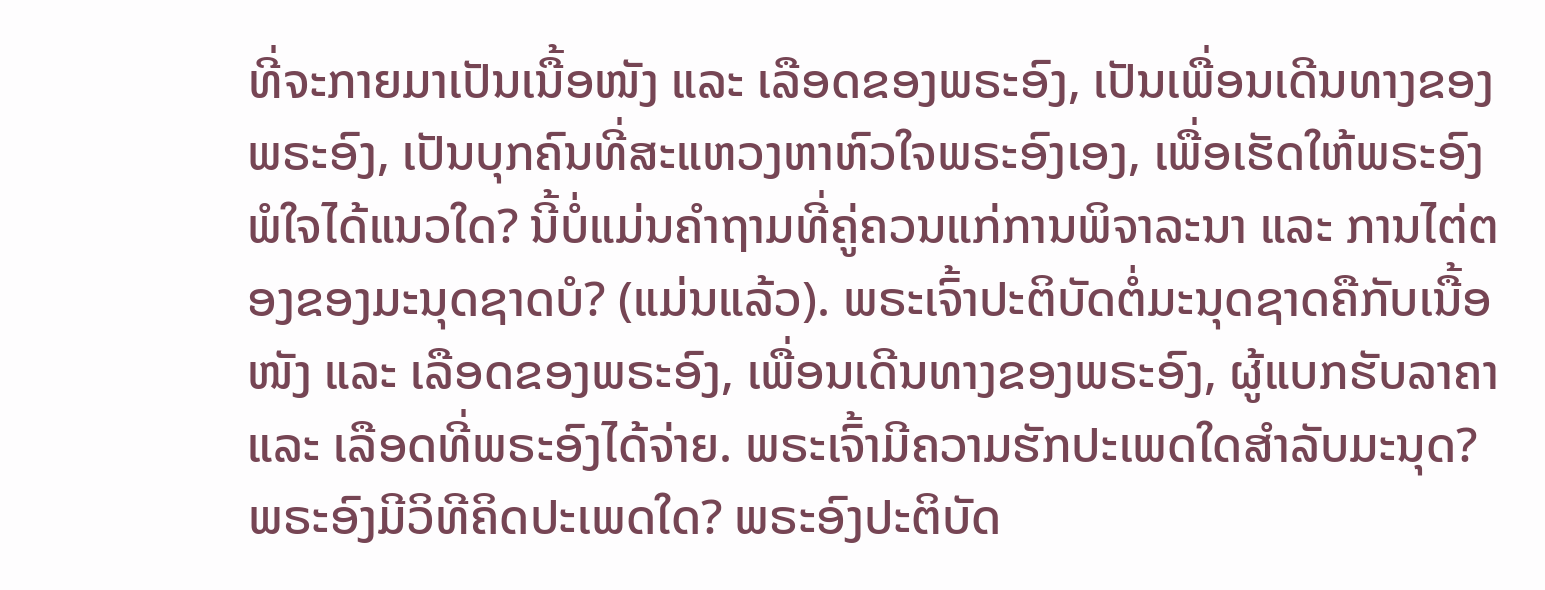ທີ່ຈະກາຍມາເປັນເນື້ອໜັງ ແລະ ເລືອດຂອງພຣະອົງ, ເປັນເພື່ອນເດີນທາງຂອງພຣະອົງ, ເປັນບຸກຄົນທີ່ສະແຫວງຫາຫົວໃຈພຣະອົງເອງ, ເພື່ອເຮັດໃຫ້ພຣະອົງພໍໃຈໄດ້ແນວໃດ? ນີ້ບໍ່ແມ່ນຄຳຖາມທີ່ຄູ່ຄວນແກ່ການພິຈາລະນາ ແລະ ການໄຕ່ຕອງຂອງມະນຸດຊາດບໍ? (ແມ່ນແລ້ວ). ພຣະເຈົ້າປະຕິບັດຕໍ່ມະນຸດຊາດຄືກັບເນື້ອໜັງ ແລະ ເລືອດຂອງພຣະອົງ, ເພື່ອນເດີນທາງຂອງພຣະອົງ, ຜູ້ແບກຮັບລາຄາ ແລະ ເລືອດທີ່ພຣະອົງໄດ້ຈ່າຍ. ພຣະເຈົ້າມີຄວາມຮັກປະເພດໃດສຳລັບມະນຸດ? ພຣະອົງມີວິທີຄິດປະເພດໃດ? ພຣະອົງປະຕິບັດ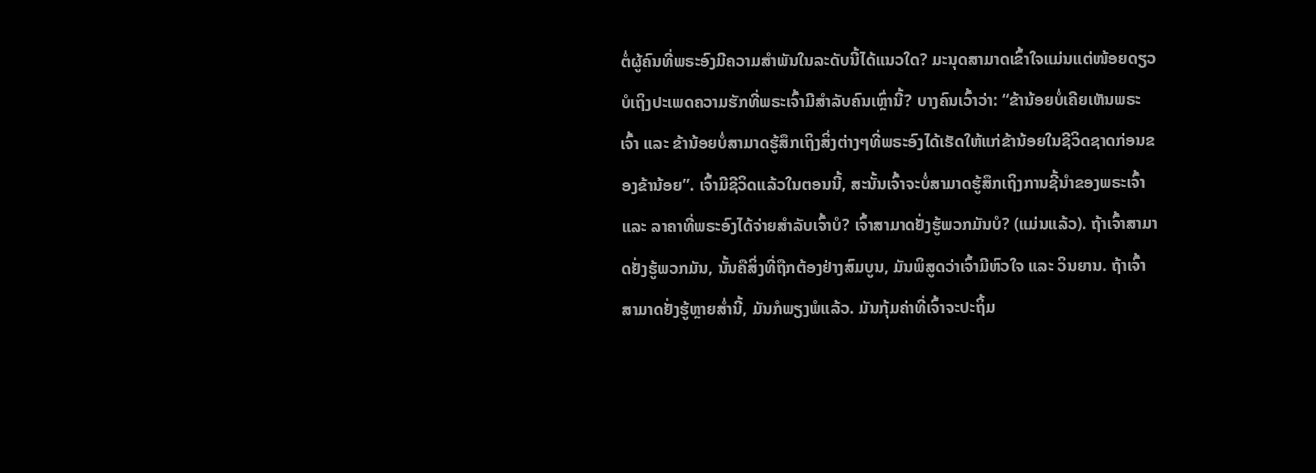ຕໍ່ຜູ້ຄົນທີ່ພຣະອົງມີຄວາມສຳພັນໃນລະດັບນີ້ໄດ້ແນວໃດ? ມະນຸດສາມາດເຂົ້າໃຈແມ່ນແຕ່ໜ້ອຍດຽວບໍເຖິງປະເພດຄວາມຮັກທີ່ພຣະເຈົ້າມີສຳລັບຄົນເຫຼົ່ານີ້? ບາງຄົນເວົ້າວ່າ: “ຂ້ານ້ອຍບໍ່ເຄີຍເຫັນພຣະເຈົ້າ ແລະ ຂ້ານ້ອຍບໍ່ສາມາດຮູ້ສຶກເຖິງສິ່ງຕ່າງໆທີ່ພຣະອົງໄດ້ເຮັດໃຫ້ແກ່ຂ້ານ້ອຍໃນຊີວິດຊາດກ່ອນຂອງຂ້ານ້ອຍ”. ເຈົ້າມີຊີວິດແລ້ວໃນຕອນນີ້, ສະນັ້ນເຈົ້າຈະບໍ່ສາມາດຮູ້ສຶກເຖິງການຊີ້ນໍາຂອງພຣະເຈົ້າ ແລະ ລາຄາທີ່ພຣະອົງໄດ້ຈ່າຍສຳລັບເຈົ້າບໍ? ເຈົ້າສາມາດຢັ່ງຮູ້ພວກມັນບໍ? (ແມ່ນແລ້ວ). ຖ້າເຈົ້າສາມາດຢັ່ງຮູ້ພວກມັນ, ນັ້ນຄືສິ່ງທີ່ຖືກຕ້ອງຢ່າງສົມບູນ, ມັນພິສູດວ່າເຈົ້າມີຫົວໃຈ ແລະ ວິນຍານ. ຖ້າເຈົ້າສາມາດຢັ່ງຮູ້ຫຼາຍສໍ່ານີ້, ມັນກໍພຽງພໍແລ້ວ. ມັນກຸ້ມຄ່າທີ່ເຈົ້າຈະປະຖິ້ມ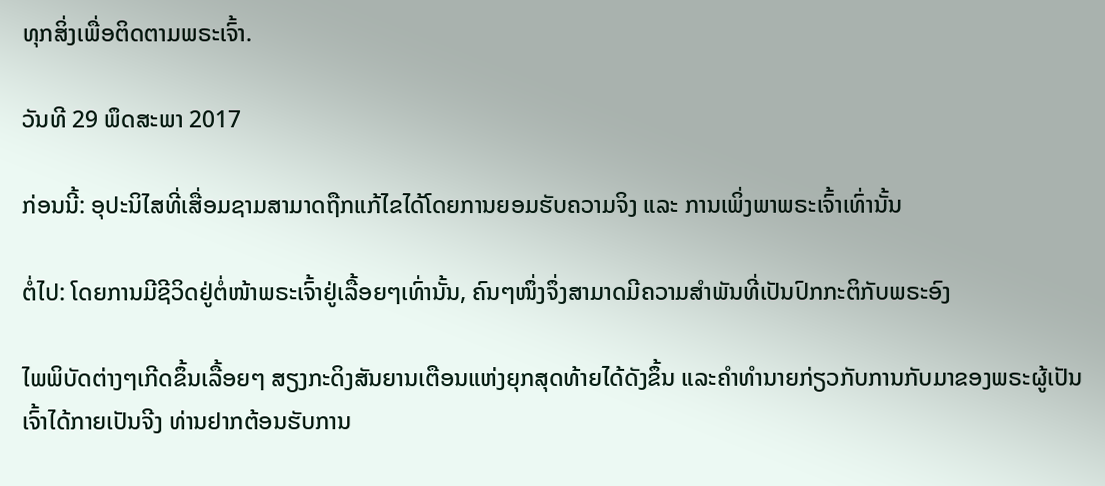ທຸກສິ່ງເພື່ອຕິດຕາມພຣະເຈົ້າ.

ວັນທີ 29 ພຶດສະພາ 2017

ກ່ອນນີ້: ອຸປະນິໄສທີ່ເສື່ອມຊາມສາມາດຖືກແກ້ໄຂໄດ້ໂດຍການຍອມຮັບຄວາມຈິງ ແລະ ການເພິ່ງພາພຣະເຈົ້າເທົ່ານັ້ນ

ຕໍ່ໄປ: ໂດຍການມີຊີວິດຢູ່ຕໍ່ໜ້າພຣະເຈົ້າຢູ່ເລື້ອຍໆເທົ່ານັ້ນ, ຄົນໆໜຶ່ງຈຶ່ງສາມາດມີຄວາມສຳພັນທີ່ເປັນປົກກະຕິກັບພຣະອົງ

ໄພພິບັດຕ່າງໆເກີດຂຶ້ນເລື້ອຍໆ ສຽງກະດິງສັນຍານເຕືອນແຫ່ງຍຸກສຸດທ້າຍໄດ້ດັງຂຶ້ນ ແລະຄໍາທໍານາຍກ່ຽວກັບການກັບມາຂອງພຣະຜູ້ເປັນເຈົ້າໄດ້ກາຍເປັນຈີງ ທ່ານຢາກຕ້ອນຮັບການ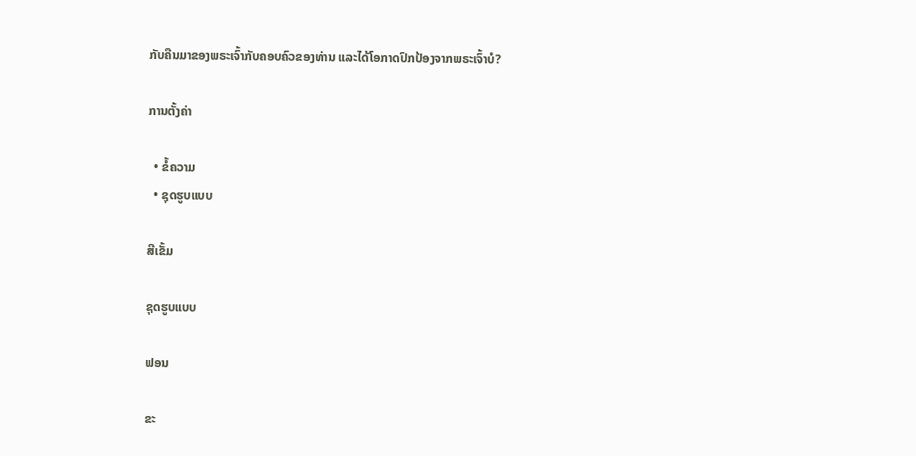ກັບຄືນມາຂອງພຣະເຈົ້າກັບຄອບຄົວຂອງທ່ານ ແລະໄດ້ໂອກາດປົກປ້ອງຈາກພຣະເຈົ້າບໍ?

ການຕັ້ງຄ່າ

  • ຂໍ້ຄວາມ
  • ຊຸດຮູບແບບ

ສີເຂັ້ມ

ຊຸດຮູບແບບ

ຟອນ

ຂະ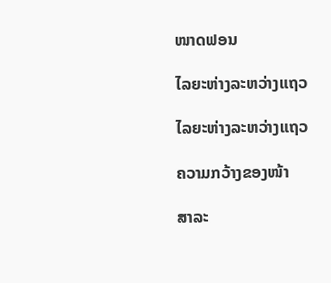ໜາດຟອນ

ໄລຍະຫ່າງລະຫວ່າງແຖວ

ໄລຍະຫ່າງລະຫວ່າງແຖວ

ຄວາມກວ້າງຂອງໜ້າ

ສາລະ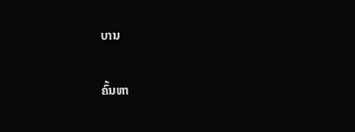ບານ

ຄົ້ນຫາ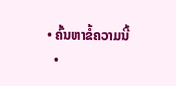• ຄົ້ນຫາຂໍ້ຄວາມນີ້
  •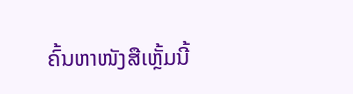ຄົ້ນຫາໜັງສືເຫຼັ້ມນີ້